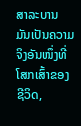ສາລະບານ
ມັນເປັນຄວາມຈິງອັນໜຶ່ງທີ່ໂສກເສົ້າຂອງຊີວິດ,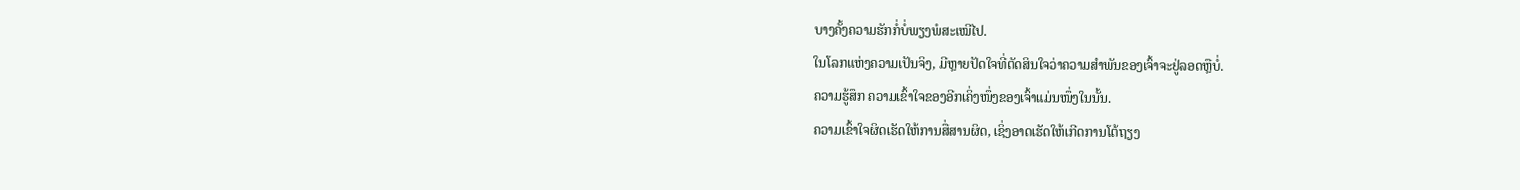ບາງຄັ້ງຄວາມຮັກກໍ່ບໍ່ພຽງພໍສະເໝີໄປ.
ໃນໂລກແຫ່ງຄວາມເປັນຈິງ, ມີຫຼາຍປັດໃຈທີ່ຕັດສິນໃຈວ່າຄວາມສຳພັນຂອງເຈົ້າຈະຢູ່ລອດຫຼືບໍ່.
ຄວາມຮູ້ສຶກ ຄວາມເຂົ້າໃຈຂອງອີກເຄິ່ງໜຶ່ງຂອງເຈົ້າແມ່ນໜຶ່ງໃນນັ້ນ.
ຄວາມເຂົ້າໃຈຜິດເຮັດໃຫ້ການສື່ສານຜິດ, ເຊິ່ງອາດເຮັດໃຫ້ເກີດການໂຕ້ຖຽງ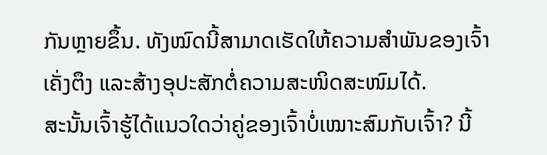ກັນຫຼາຍຂຶ້ນ. ທັງໝົດນີ້ສາມາດເຮັດໃຫ້ຄວາມສຳພັນຂອງເຈົ້າເຄັ່ງຕຶງ ແລະສ້າງອຸປະສັກຕໍ່ຄວາມສະໜິດສະໜົມໄດ້.
ສະນັ້ນເຈົ້າຮູ້ໄດ້ແນວໃດວ່າຄູ່ຂອງເຈົ້າບໍ່ເໝາະສົມກັບເຈົ້າ? ນີ້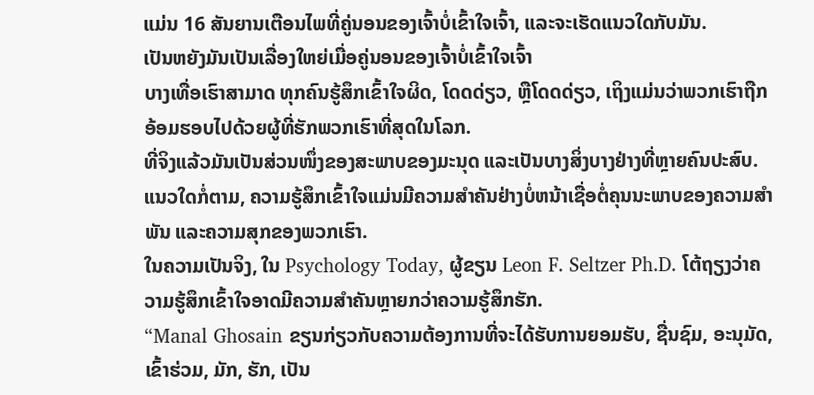ແມ່ນ 16 ສັນຍານເຕືອນໄພທີ່ຄູ່ນອນຂອງເຈົ້າບໍ່ເຂົ້າໃຈເຈົ້າ, ແລະຈະເຮັດແນວໃດກັບມັນ.
ເປັນຫຍັງມັນເປັນເລື່ອງໃຫຍ່ເມື່ອຄູ່ນອນຂອງເຈົ້າບໍ່ເຂົ້າໃຈເຈົ້າ
ບາງເທື່ອເຮົາສາມາດ ທຸກຄົນຮູ້ສຶກເຂົ້າໃຈຜິດ, ໂດດດ່ຽວ, ຫຼືໂດດດ່ຽວ, ເຖິງແມ່ນວ່າພວກເຮົາຖືກອ້ອມຮອບໄປດ້ວຍຜູ້ທີ່ຮັກພວກເຮົາທີ່ສຸດໃນໂລກ.
ທີ່ຈິງແລ້ວມັນເປັນສ່ວນໜຶ່ງຂອງສະພາບຂອງມະນຸດ ແລະເປັນບາງສິ່ງບາງຢ່າງທີ່ຫຼາຍຄົນປະສົບ.
ແນວໃດກໍ່ຕາມ, ຄວາມຮູ້ສຶກເຂົ້າໃຈແມ່ນມີຄວາມສໍາຄັນຢ່າງບໍ່ຫນ້າເຊື່ອຕໍ່ຄຸນນະພາບຂອງຄວາມສໍາພັນ ແລະຄວາມສຸກຂອງພວກເຮົາ.
ໃນຄວາມເປັນຈິງ, ໃນ Psychology Today, ຜູ້ຂຽນ Leon F. Seltzer Ph.D. ໂຕ້ຖຽງວ່າຄວາມຮູ້ສຶກເຂົ້າໃຈອາດມີຄວາມສໍາຄັນຫຼາຍກວ່າຄວາມຮູ້ສຶກຮັກ.
“Manal Ghosain ຂຽນກ່ຽວກັບຄວາມຕ້ອງການທີ່ຈະໄດ້ຮັບການຍອມຮັບ, ຊື່ນຊົມ, ອະນຸມັດ, ເຂົ້າຮ່ວມ, ມັກ, ຮັກ, ເປັນ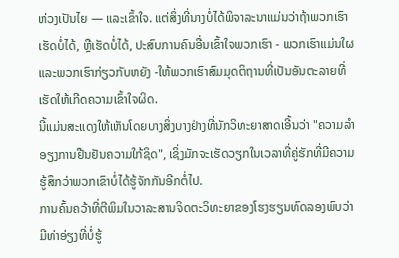ຫ່ວງເປັນໄຍ — ແລະເຂົ້າໃຈ. ແຕ່ສິ່ງທີ່ນາງບໍ່ໄດ້ພິຈາລະນາແມ່ນວ່າຖ້າພວກເຮົາເຮັດບໍ່ໄດ້, ຫຼືເຮັດບໍ່ໄດ້, ປະສົບການຄົນອື່ນເຂົ້າໃຈພວກເຮົາ - ພວກເຮົາແມ່ນໃຜແລະພວກເຮົາກ່ຽວກັບຫຍັງ -ໃຫ້ພວກເຮົາສົມມຸດຕິຖານທີ່ເປັນອັນຕະລາຍທີ່ເຮັດໃຫ້ເກີດຄວາມເຂົ້າໃຈຜິດ.
ນີ້ແມ່ນສະແດງໃຫ້ເຫັນໂດຍບາງສິ່ງບາງຢ່າງທີ່ນັກວິທະຍາສາດເອີ້ນວ່າ "ຄວາມລໍາອຽງການຢືນຢັນຄວາມໃກ້ຊິດ", ເຊິ່ງມັກຈະເຮັດວຽກໃນເວລາທີ່ຄູ່ຮັກທີ່ມີຄວາມຮູ້ສຶກວ່າພວກເຂົາບໍ່ໄດ້ຮູ້ຈັກກັນອີກຕໍ່ໄປ.
ການຄົ້ນຄວ້າທີ່ຕີພິມໃນວາລະສານຈິດຕະວິທະຍາຂອງໂຮງຮຽນທົດລອງພົບວ່າມີທ່າອ່ຽງທີ່ບໍ່ຮູ້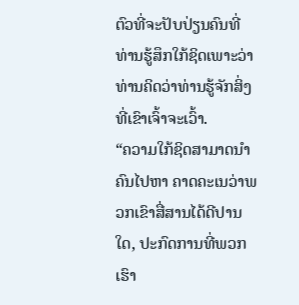ຕົວທີ່ຈະປັບປ່ຽນຄົນທີ່ທ່ານຮູ້ສຶກໃກ້ຊິດເພາະວ່າທ່ານຄິດວ່າທ່ານຮູ້ຈັກສິ່ງທີ່ເຂົາເຈົ້າຈະເວົ້າ.
“ຄວາມໃກ້ຊິດສາມາດນຳຄົນໄປຫາ ຄາດຄະເນວ່າພວກເຂົາສື່ສານໄດ້ດີປານໃດ, ປະກົດການທີ່ພວກເຮົາ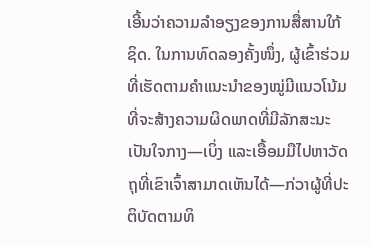ເອີ້ນວ່າຄວາມລໍາອຽງຂອງການສື່ສານໃກ້ຊິດ. ໃນການທົດລອງຄັ້ງໜຶ່ງ, ຜູ້ເຂົ້າຮ່ວມທີ່ເຮັດຕາມຄຳແນະນຳຂອງໝູ່ມີແນວໂນ້ມທີ່ຈະສ້າງຄວາມຜິດພາດທີ່ມີລັກສະນະເປັນໃຈກາງ—ເບິ່ງ ແລະເອື້ອມມືໄປຫາວັດຖຸທີ່ເຂົາເຈົ້າສາມາດເຫັນໄດ້—ກ່ວາຜູ້ທີ່ປະຕິບັດຕາມທິ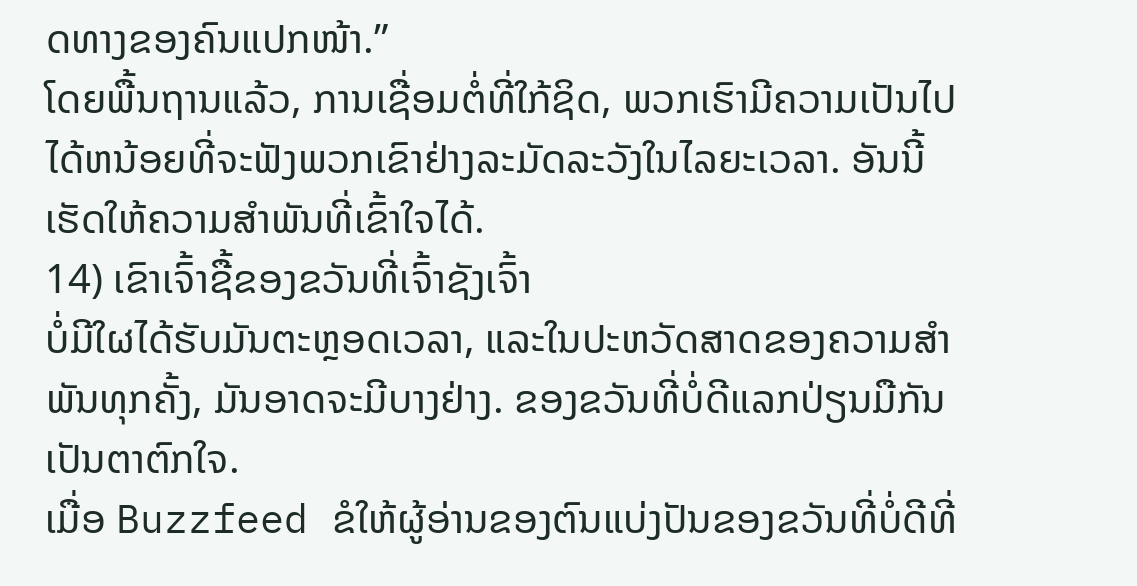ດທາງຂອງຄົນແປກໜ້າ.”
ໂດຍພື້ນຖານແລ້ວ, ການເຊື່ອມຕໍ່ທີ່ໃກ້ຊິດ, ພວກເຮົາມີຄວາມເປັນໄປໄດ້ຫນ້ອຍທີ່ຈະຟັງພວກເຂົາຢ່າງລະມັດລະວັງໃນໄລຍະເວລາ. ອັນນີ້ເຮັດໃຫ້ຄວາມສຳພັນທີ່ເຂົ້າໃຈໄດ້.
14) ເຂົາເຈົ້າຊື້ຂອງຂວັນທີ່ເຈົ້າຊັງເຈົ້າ
ບໍ່ມີໃຜໄດ້ຮັບມັນຕະຫຼອດເວລາ, ແລະໃນປະຫວັດສາດຂອງຄວາມສຳພັນທຸກຄັ້ງ, ມັນອາດຈະມີບາງຢ່າງ. ຂອງຂວັນທີ່ບໍ່ດີແລກປ່ຽນມືກັນເປັນຕາຕົກໃຈ.
ເມື່ອ Buzzfeed ຂໍໃຫ້ຜູ້ອ່ານຂອງຕົນແບ່ງປັນຂອງຂວັນທີ່ບໍ່ດີທີ່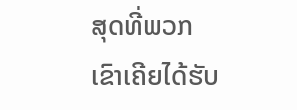ສຸດທີ່ພວກເຂົາເຄີຍໄດ້ຮັບ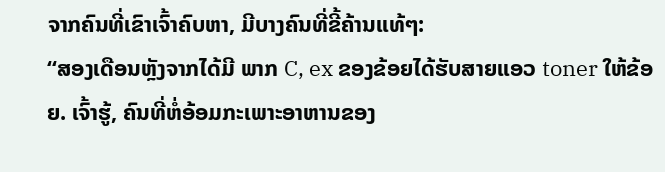ຈາກຄົນທີ່ເຂົາເຈົ້າຄົບຫາ, ມີບາງຄົນທີ່ຂີ້ຄ້ານແທ້ໆ:
“ສອງເດືອນຫຼັງຈາກໄດ້ມີ ພາກ C, ex ຂອງຂ້ອຍໄດ້ຮັບສາຍແອວ toner ໃຫ້ຂ້ອຍ. ເຈົ້າຮູ້, ຄົນທີ່ຫໍ່ອ້ອມກະເພາະອາຫານຂອງ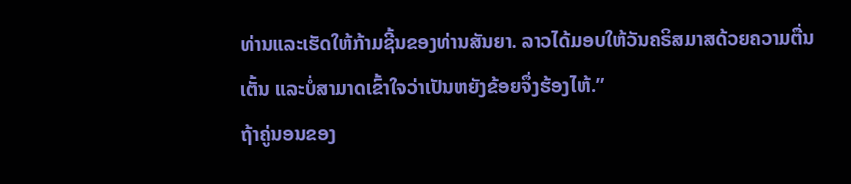ທ່ານແລະເຮັດໃຫ້ກ້າມຊີ້ນຂອງທ່ານສັນຍາ. ລາວໄດ້ມອບໃຫ້ວັນຄຣິສມາສດ້ວຍຄວາມຕື່ນເຕັ້ນ ແລະບໍ່ສາມາດເຂົ້າໃຈວ່າເປັນຫຍັງຂ້ອຍຈຶ່ງຮ້ອງໄຫ້.”
ຖ້າຄູ່ນອນຂອງ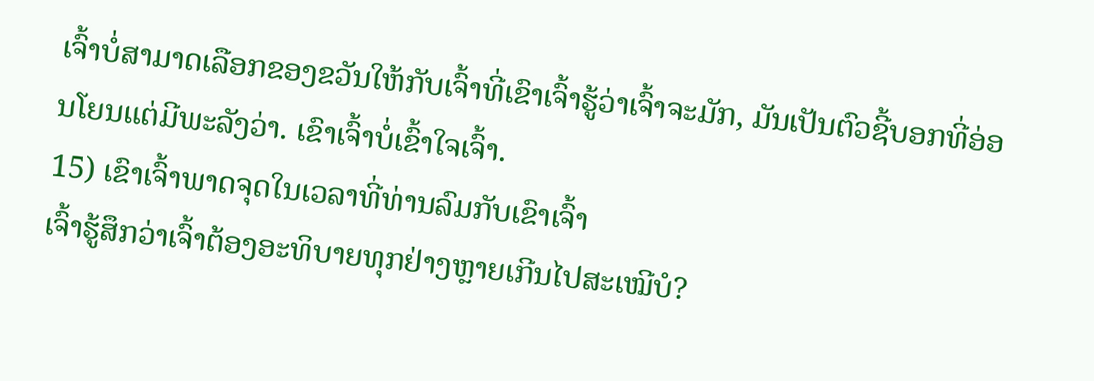ເຈົ້າບໍ່ສາມາດເລືອກຂອງຂວັນໃຫ້ກັບເຈົ້າທີ່ເຂົາເຈົ້າຮູ້ວ່າເຈົ້າຈະມັກ, ມັນເປັນຕົວຊີ້ບອກທີ່ອ່ອນໂຍນແຕ່ມີພະລັງວ່າ. ເຂົາເຈົ້າບໍ່ເຂົ້າໃຈເຈົ້າ.
15) ເຂົາເຈົ້າພາດຈຸດໃນເວລາທີ່ທ່ານລົມກັບເຂົາເຈົ້າ
ເຈົ້າຮູ້ສຶກວ່າເຈົ້າຕ້ອງອະທິບາຍທຸກຢ່າງຫຼາຍເກີນໄປສະເໝີບໍ?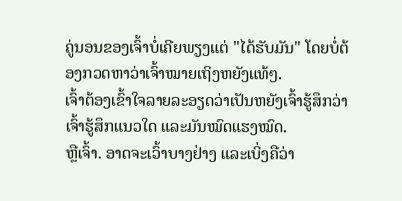ຄູ່ນອນຂອງເຈົ້າບໍ່ເຄີຍພຽງແຕ່ "ໄດ້ຮັບມັນ" ໂດຍບໍ່ຕ້ອງກວດຫາວ່າເຈົ້າໝາຍເຖິງຫຍັງແທ້ໆ.
ເຈົ້າຕ້ອງເຂົ້າໃຈລາຍລະອຽດວ່າເປັນຫຍັງເຈົ້າຮູ້ສຶກວ່າເຈົ້າຮູ້ສຶກແນວໃດ ແລະມັນໝົດແຮງໝົດ.
ຫຼືເຈົ້າ. ອາດຈະເວົ້າບາງຢ່າງ ແລະເບິ່ງຄືວ່າ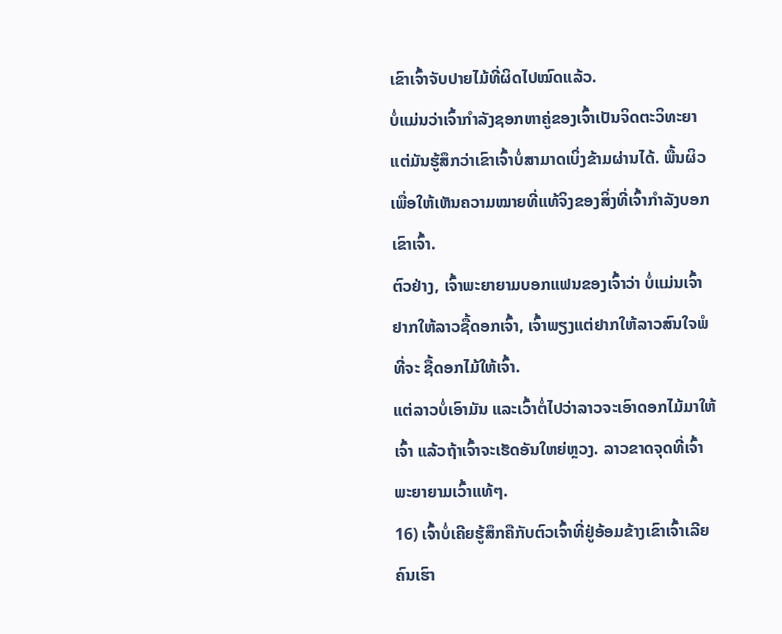ເຂົາເຈົ້າຈັບປາຍໄມ້ທີ່ຜິດໄປໝົດແລ້ວ.
ບໍ່ແມ່ນວ່າເຈົ້າກຳລັງຊອກຫາຄູ່ຂອງເຈົ້າເປັນຈິດຕະວິທະຍາ ແຕ່ມັນຮູ້ສຶກວ່າເຂົາເຈົ້າບໍ່ສາມາດເບິ່ງຂ້າມຜ່ານໄດ້. ພື້ນຜິວເພື່ອໃຫ້ເຫັນຄວາມໝາຍທີ່ແທ້ຈິງຂອງສິ່ງທີ່ເຈົ້າກຳລັງບອກເຂົາເຈົ້າ.
ຕົວຢ່າງ, ເຈົ້າພະຍາຍາມບອກແຟນຂອງເຈົ້າວ່າ ບໍ່ແມ່ນເຈົ້າຢາກໃຫ້ລາວຊື້ດອກເຈົ້າ, ເຈົ້າພຽງແຕ່ຢາກໃຫ້ລາວສົນໃຈພໍທີ່ຈະ ຊື້ດອກໄມ້ໃຫ້ເຈົ້າ.
ແຕ່ລາວບໍ່ເອົາມັນ ແລະເວົ້າຕໍ່ໄປວ່າລາວຈະເອົາດອກໄມ້ມາໃຫ້ເຈົ້າ ແລ້ວຖ້າເຈົ້າຈະເຮັດອັນໃຫຍ່ຫຼວງ. ລາວຂາດຈຸດທີ່ເຈົ້າພະຍາຍາມເວົ້າແທ້ໆ.
16) ເຈົ້າບໍ່ເຄີຍຮູ້ສຶກຄືກັບຕົວເຈົ້າທີ່ຢູ່ອ້ອມຂ້າງເຂົາເຈົ້າເລີຍ
ຄົນເຮົາ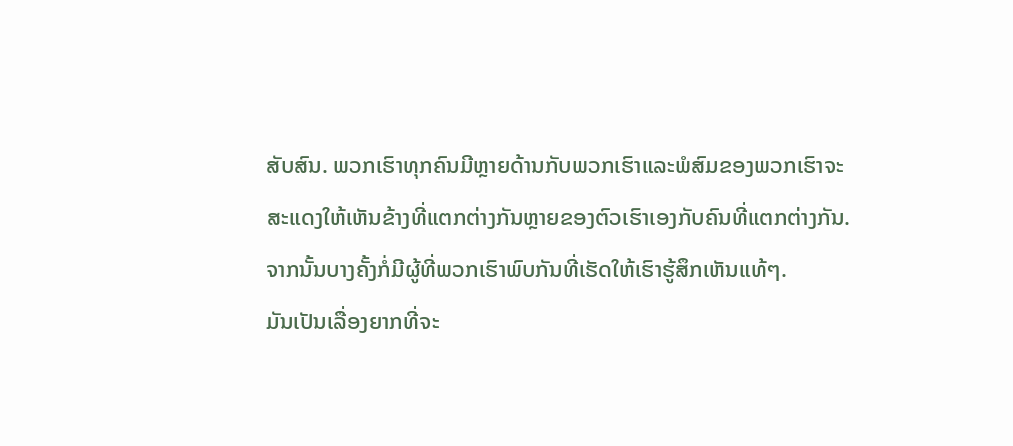ສັບສົນ. ພວກເຮົາທຸກຄົນມີຫຼາຍດ້ານກັບພວກເຮົາແລະພໍສົມຂອງພວກເຮົາຈະສະແດງໃຫ້ເຫັນຂ້າງທີ່ແຕກຕ່າງກັນຫຼາຍຂອງຕົວເຮົາເອງກັບຄົນທີ່ແຕກຕ່າງກັນ.
ຈາກນັ້ນບາງຄັ້ງກໍ່ມີຜູ້ທີ່ພວກເຮົາພົບກັນທີ່ເຮັດໃຫ້ເຮົາຮູ້ສຶກເຫັນແທ້ໆ.
ມັນເປັນເລື່ອງຍາກທີ່ຈະ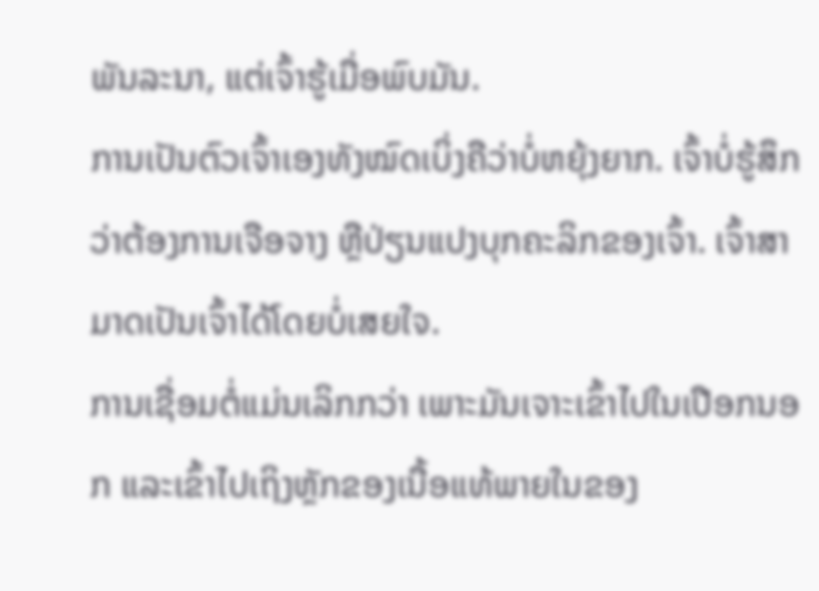ພັນລະນາ, ແຕ່ເຈົ້າຮູ້ເມື່ອພົບມັນ.
ການເປັນຕົວເຈົ້າເອງທັງໝົດເບິ່ງຄືວ່າບໍ່ຫຍຸ້ງຍາກ. ເຈົ້າບໍ່ຮູ້ສຶກວ່າຕ້ອງການເຈືອຈາງ ຫຼືປ່ຽນແປງບຸກຄະລິກຂອງເຈົ້າ. ເຈົ້າສາມາດເປັນເຈົ້າໄດ້ໂດຍບໍ່ເສຍໃຈ.
ການເຊື່ອມຕໍ່ແມ່ນເລິກກວ່າ ເພາະມັນເຈາະເຂົ້າໄປໃນເປືອກນອກ ແລະເຂົ້າໄປເຖິງຫຼັກຂອງເນື້ອແທ້ພາຍໃນຂອງ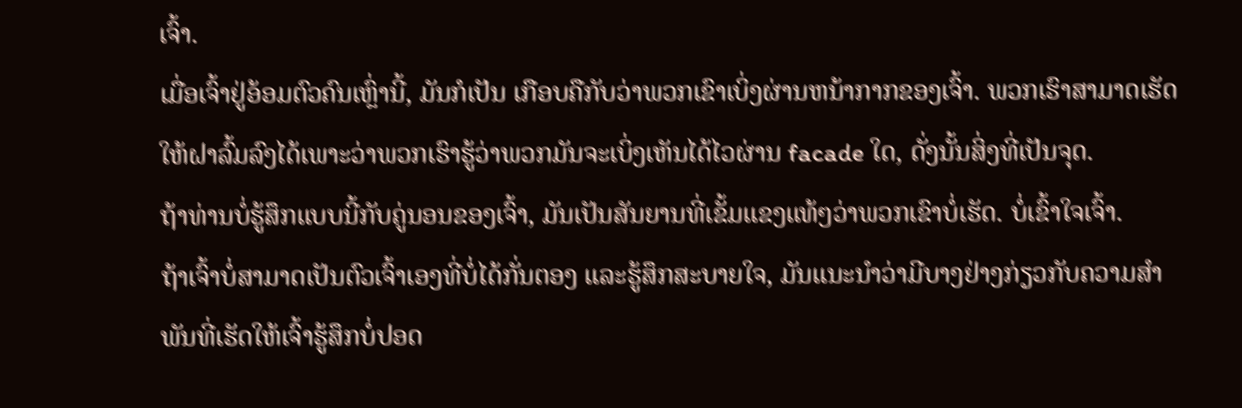ເຈົ້າ.
ເມື່ອເຈົ້າຢູ່ອ້ອມຕົວຄົນເຫຼົ່ານີ້, ມັນກໍເປັນ ເກືອບຄືກັບວ່າພວກເຂົາເບິ່ງຜ່ານຫນ້າກາກຂອງເຈົ້າ. ພວກເຮົາສາມາດເຮັດໃຫ້ຝາລົ້ມລົງໄດ້ເພາະວ່າພວກເຮົາຮູ້ວ່າພວກມັນຈະເບິ່ງເຫັນໄດ້ໄວຜ່ານ facade ໃດ, ດັ່ງນັ້ນສິ່ງທີ່ເປັນຈຸດ.
ຖ້າທ່ານບໍ່ຮູ້ສຶກແບບນີ້ກັບຄູ່ນອນຂອງເຈົ້າ, ມັນເປັນສັນຍານທີ່ເຂັ້ມແຂງແທ້ໆວ່າພວກເຂົາບໍ່ເຮັດ. ບໍ່ເຂົ້າໃຈເຈົ້າ.
ຖ້າເຈົ້າບໍ່ສາມາດເປັນຕົວເຈົ້າເອງທີ່ບໍ່ໄດ້ກັ່ນຕອງ ແລະຮູ້ສຶກສະບາຍໃຈ, ມັນແນະນຳວ່າມີບາງຢ່າງກ່ຽວກັບຄວາມສຳພັນທີ່ເຮັດໃຫ້ເຈົ້າຮູ້ສຶກບໍ່ປອດ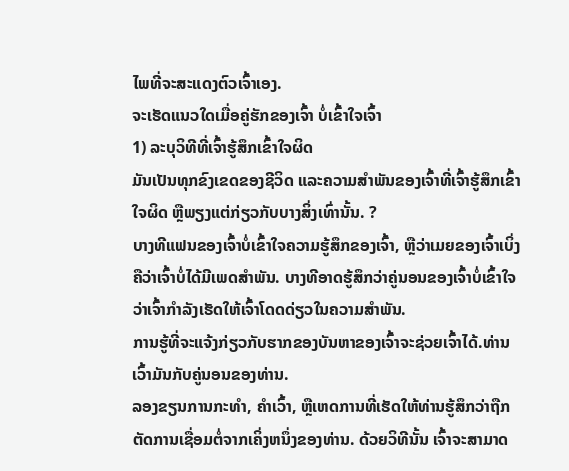ໄພທີ່ຈະສະແດງຕົວເຈົ້າເອງ.
ຈະເຮັດແນວໃດເມື່ອຄູ່ຮັກຂອງເຈົ້າ ບໍ່ເຂົ້າໃຈເຈົ້າ
1) ລະບຸວິທີທີ່ເຈົ້າຮູ້ສຶກເຂົ້າໃຈຜິດ
ມັນເປັນທຸກຂົງເຂດຂອງຊີວິດ ແລະຄວາມສໍາພັນຂອງເຈົ້າທີ່ເຈົ້າຮູ້ສຶກເຂົ້າໃຈຜິດ ຫຼືພຽງແຕ່ກ່ຽວກັບບາງສິ່ງເທົ່ານັ້ນ. ?
ບາງທີແຟນຂອງເຈົ້າບໍ່ເຂົ້າໃຈຄວາມຮູ້ສຶກຂອງເຈົ້າ, ຫຼືວ່າເມຍຂອງເຈົ້າເບິ່ງຄືວ່າເຈົ້າບໍ່ໄດ້ມີເພດສຳພັນ. ບາງທີອາດຮູ້ສຶກວ່າຄູ່ນອນຂອງເຈົ້າບໍ່ເຂົ້າໃຈວ່າເຈົ້າກຳລັງເຮັດໃຫ້ເຈົ້າໂດດດ່ຽວໃນຄວາມສຳພັນ.
ການຮູ້ທີ່ຈະແຈ້ງກ່ຽວກັບຮາກຂອງບັນຫາຂອງເຈົ້າຈະຊ່ວຍເຈົ້າໄດ້.ທ່ານເວົ້າມັນກັບຄູ່ນອນຂອງທ່ານ.
ລອງຂຽນການກະທຳ, ຄໍາເວົ້າ, ຫຼືເຫດການທີ່ເຮັດໃຫ້ທ່ານຮູ້ສຶກວ່າຖືກຕັດການເຊື່ອມຕໍ່ຈາກເຄິ່ງຫນຶ່ງຂອງທ່ານ. ດ້ວຍວິທີນັ້ນ ເຈົ້າຈະສາມາດ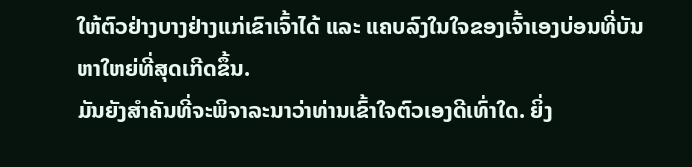ໃຫ້ຕົວຢ່າງບາງຢ່າງແກ່ເຂົາເຈົ້າໄດ້ ແລະ ແຄບລົງໃນໃຈຂອງເຈົ້າເອງບ່ອນທີ່ບັນຫາໃຫຍ່ທີ່ສຸດເກີດຂຶ້ນ.
ມັນຍັງສໍາຄັນທີ່ຈະພິຈາລະນາວ່າທ່ານເຂົ້າໃຈຕົວເອງດີເທົ່າໃດ. ຍິ່ງ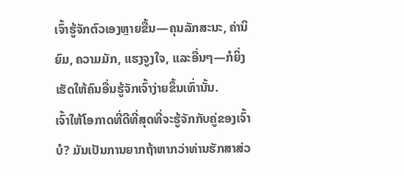ເຈົ້າຮູ້ຈັກຕົວເອງຫຼາຍຂື້ນ—ຄຸນລັກສະນະ, ຄ່ານິຍົມ, ຄວາມມັກ, ແຮງຈູງໃຈ, ແລະອື່ນໆ—ກໍຍິ່ງເຮັດໃຫ້ຄົນອື່ນຮູ້ຈັກເຈົ້າງ່າຍຂຶ້ນເທົ່ານັ້ນ.
ເຈົ້າໃຫ້ໂອກາດທີ່ດີທີ່ສຸດທີ່ຈະຮູ້ຈັກກັບຄູ່ຂອງເຈົ້າບໍ? ມັນເປັນການຍາກຖ້າຫາກວ່າທ່ານຮັກສາສ່ວ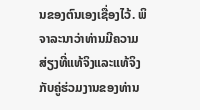ນຂອງຕົນເອງເຊື່ອງໄວ້. ພິຈາລະນາວ່າທ່ານມີຄວາມສ່ຽງທີ່ແທ້ຈິງແລະແທ້ຈິງກັບຄູ່ຮ່ວມງານຂອງທ່ານ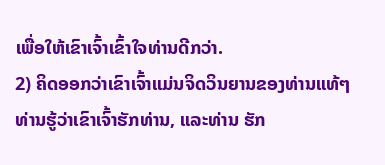ເພື່ອໃຫ້ເຂົາເຈົ້າເຂົ້າໃຈທ່ານດີກວ່າ.
2) ຄິດອອກວ່າເຂົາເຈົ້າແມ່ນຈິດວິນຍານຂອງທ່ານແທ້ໆ
ທ່ານຮູ້ວ່າເຂົາເຈົ້າຮັກທ່ານ, ແລະທ່ານ ຮັກ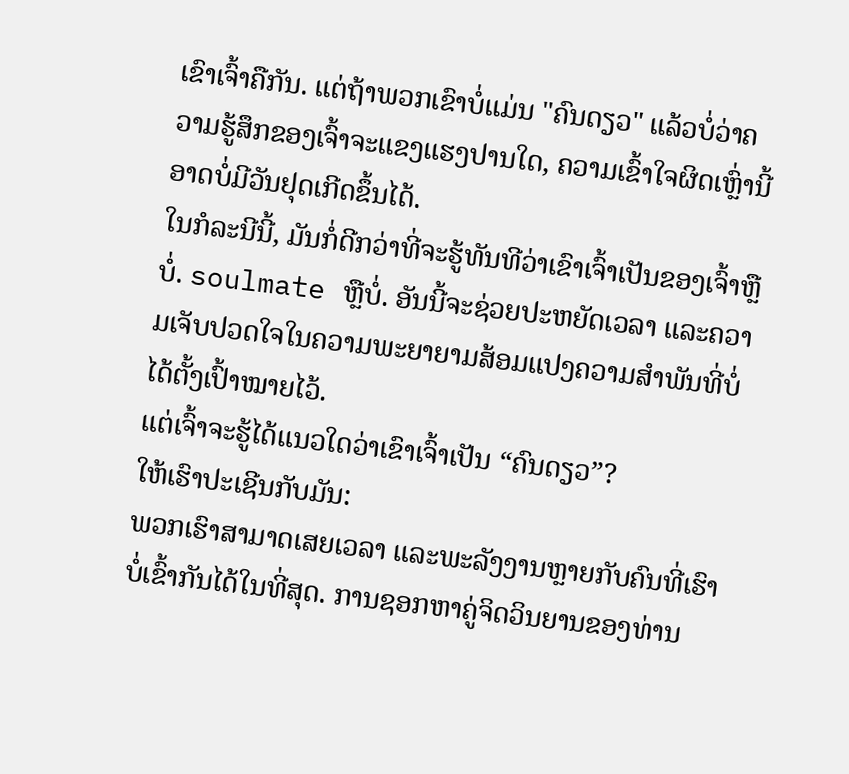ເຂົາເຈົ້າຄືກັນ. ແຕ່ຖ້າພວກເຂົາບໍ່ແມ່ນ "ຄົນດຽວ" ແລ້ວບໍ່ວ່າຄວາມຮູ້ສຶກຂອງເຈົ້າຈະແຂງແຮງປານໃດ, ຄວາມເຂົ້າໃຈຜິດເຫຼົ່ານີ້ອາດບໍ່ມີວັນຢຸດເກີດຂຶ້ນໄດ້.
ໃນກໍລະນີນີ້, ມັນກໍ່ດີກວ່າທີ່ຈະຮູ້ທັນທີວ່າເຂົາເຈົ້າເປັນຂອງເຈົ້າຫຼືບໍ່. soulmate ຫຼືບໍ່. ອັນນີ້ຈະຊ່ວຍປະຫຍັດເວລາ ແລະຄວາມເຈັບປວດໃຈໃນຄວາມພະຍາຍາມສ້ອມແປງຄວາມສຳພັນທີ່ບໍ່ໄດ້ຕັ້ງເປົ້າໝາຍໄວ້.
ແຕ່ເຈົ້າຈະຮູ້ໄດ້ແນວໃດວ່າເຂົາເຈົ້າເປັນ “ຄົນດຽວ”?
ໃຫ້ເຮົາປະເຊີນກັບມັນ:
ພວກເຮົາສາມາດເສຍເວລາ ແລະພະລັງງານຫຼາຍກັບຄົນທີ່ເຮົາບໍ່ເຂົ້າກັນໄດ້ໃນທີ່ສຸດ. ການຊອກຫາຄູ່ຈິດວິນຍານຂອງທ່ານ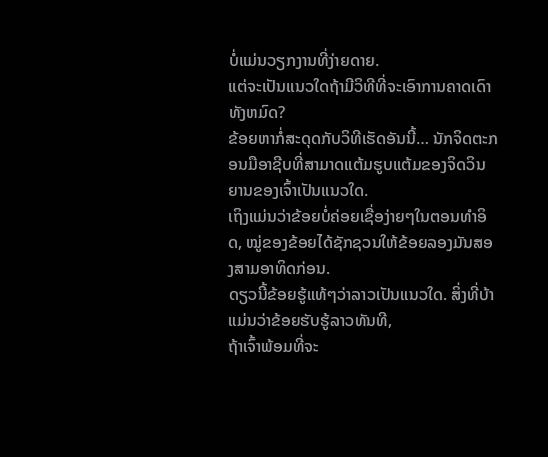ບໍ່ແມ່ນວຽກງານທີ່ງ່າຍດາຍ.
ແຕ່ຈະເປັນແນວໃດຖ້າມີວິທີທີ່ຈະເອົາການຄາດເດົາທັງຫມົດ?
ຂ້ອຍຫາກໍ່ສະດຸດກັບວິທີເຮັດອັນນີ້… ນັກຈິດຕະກອນມືອາຊີບທີ່ສາມາດແຕ້ມຮູບແຕ້ມຂອງຈິດວິນຍານຂອງເຈົ້າເປັນແນວໃດ.
ເຖິງແມ່ນວ່າຂ້ອຍບໍ່ຄ່ອຍເຊື່ອງ່າຍໆໃນຕອນທໍາອິດ, ໝູ່ຂອງຂ້ອຍໄດ້ຊັກຊວນໃຫ້ຂ້ອຍລອງມັນສອງສາມອາທິດກ່ອນ.
ດຽວນີ້ຂ້ອຍຮູ້ແທ້ໆວ່າລາວເປັນແນວໃດ. ສິ່ງທີ່ບ້າແມ່ນວ່າຂ້ອຍຮັບຮູ້ລາວທັນທີ,
ຖ້າເຈົ້າພ້ອມທີ່ຈະ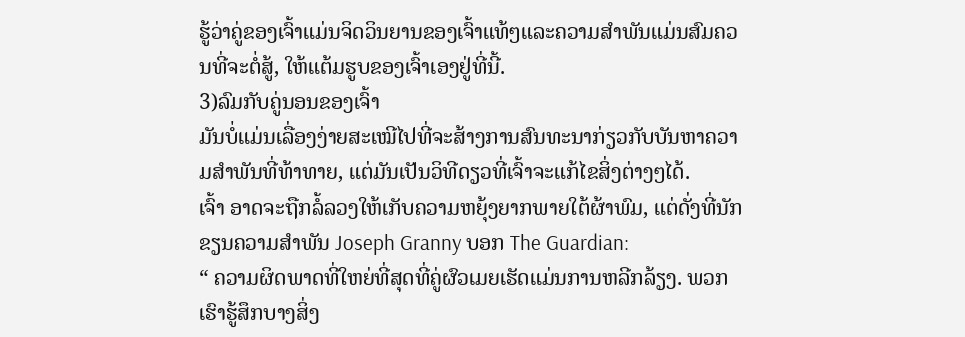ຮູ້ວ່າຄູ່ຂອງເຈົ້າແມ່ນຈິດວິນຍານຂອງເຈົ້າແທ້ໆແລະຄວາມສໍາພັນແມ່ນສົມຄວນທີ່ຈະຕໍ່ສູ້, ໃຫ້ແຕ້ມຮູບຂອງເຈົ້າເອງຢູ່ທີ່ນີ້.
3)ລົມກັບຄູ່ນອນຂອງເຈົ້າ
ມັນບໍ່ແມ່ນເລື່ອງງ່າຍສະເໝີໄປທີ່ຈະສ້າງການສົນທະນາກ່ຽວກັບບັນຫາຄວາມສຳພັນທີ່ທ້າທາຍ, ແຕ່ມັນເປັນວິທີດຽວທີ່ເຈົ້າຈະແກ້ໄຂສິ່ງຕ່າງໆໄດ້.
ເຈົ້າ ອາດຈະຖືກລໍ້ລວງໃຫ້ເກັບຄວາມຫຍຸ້ງຍາກພາຍໃຕ້ຜ້າພົມ, ແຕ່ດັ່ງທີ່ນັກຂຽນຄວາມສໍາພັນ Joseph Granny ບອກ The Guardian:
“ ຄວາມຜິດພາດທີ່ໃຫຍ່ທີ່ສຸດທີ່ຄູ່ຜົວເມຍເຮັດແມ່ນການຫລີກລ້ຽງ. ພວກເຮົາຮູ້ສຶກບາງສິ່ງ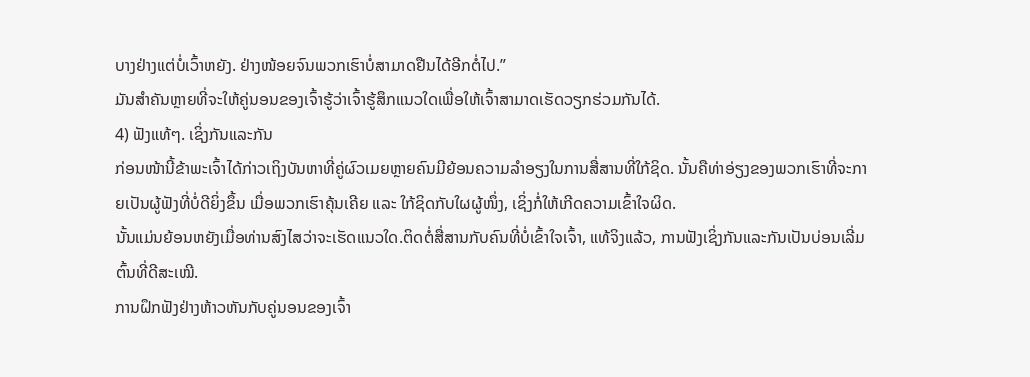ບາງຢ່າງແຕ່ບໍ່ເວົ້າຫຍັງ. ຢ່າງໜ້ອຍຈົນພວກເຮົາບໍ່ສາມາດຢືນໄດ້ອີກຕໍ່ໄປ.”
ມັນສຳຄັນຫຼາຍທີ່ຈະໃຫ້ຄູ່ນອນຂອງເຈົ້າຮູ້ວ່າເຈົ້າຮູ້ສຶກແນວໃດເພື່ອໃຫ້ເຈົ້າສາມາດເຮັດວຽກຮ່ວມກັນໄດ້.
4) ຟັງແທ້ໆ. ເຊິ່ງກັນແລະກັນ
ກ່ອນໜ້ານີ້ຂ້າພະເຈົ້າໄດ້ກ່າວເຖິງບັນຫາທີ່ຄູ່ຜົວເມຍຫຼາຍຄົນມີຍ້ອນຄວາມລຳອຽງໃນການສື່ສານທີ່ໃກ້ຊິດ. ນັ້ນຄືທ່າອ່ຽງຂອງພວກເຮົາທີ່ຈະກາຍເປັນຜູ້ຟັງທີ່ບໍ່ດີຍິ່ງຂຶ້ນ ເມື່ອພວກເຮົາຄຸ້ນເຄີຍ ແລະ ໃກ້ຊິດກັບໃຜຜູ້ໜຶ່ງ, ເຊິ່ງກໍ່ໃຫ້ເກີດຄວາມເຂົ້າໃຈຜິດ.
ນັ້ນແມ່ນຍ້ອນຫຍັງເມື່ອທ່ານສົງໄສວ່າຈະເຮັດແນວໃດ.ຕິດຕໍ່ສື່ສານກັບຄົນທີ່ບໍ່ເຂົ້າໃຈເຈົ້າ, ແທ້ຈິງແລ້ວ, ການຟັງເຊິ່ງກັນແລະກັນເປັນບ່ອນເລີ່ມຕົ້ນທີ່ດີສະເໝີ.
ການຝຶກຟັງຢ່າງຫ້າວຫັນກັບຄູ່ນອນຂອງເຈົ້າ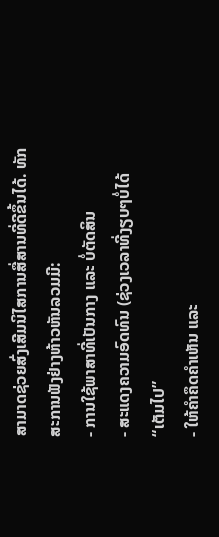ສາມາດຊ່ວຍສົ່ງເສີມນິໄສການສື່ສານທີ່ດີຂຶ້ນໄດ້. ທັກສະການຟັງຢ່າງຫ້າວຫັນລວມມີ:
- ການໃຊ້ພາສາທີ່ເປັນກາງ ແລະ ບໍ່ຕັດສິນ
- ສະແດງຄວາມອົດທົນ (ຊ່ວງເວລາທີ່ງຽບໆບໍ່ໄດ້ “ເຕັມໄປ”
- ໃຫ້ຄຳຄຶດຄຳເຫັນ ແລະ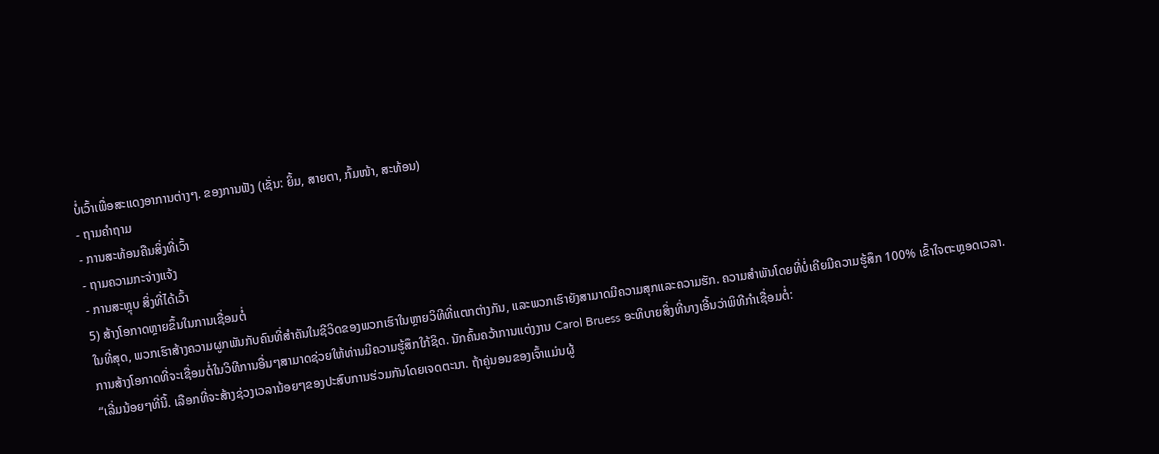ບໍ່ເວົ້າເພື່ອສະແດງອາການຕ່າງໆ. ຂອງການຟັງ (ເຊັ່ນ: ຍິ້ມ, ສາຍຕາ, ກົ້ມໜ້າ, ສະທ້ອນ)
- ຖາມຄຳຖາມ
- ການສະທ້ອນຄືນສິ່ງທີ່ເວົ້າ
- ຖາມຄວາມກະຈ່າງແຈ້ງ
- ການສະຫຼຸບ ສິ່ງທີ່ໄດ້ເວົ້າ
5) ສ້າງໂອກາດຫຼາຍຂຶ້ນໃນການເຊື່ອມຕໍ່
ໃນທີ່ສຸດ, ພວກເຮົາສ້າງຄວາມຜູກພັນກັບຄົນທີ່ສໍາຄັນໃນຊີວິດຂອງພວກເຮົາໃນຫຼາຍວິທີທີ່ແຕກຕ່າງກັນ, ແລະພວກເຮົາຍັງສາມາດມີຄວາມສຸກແລະຄວາມຮັກ. ຄວາມສໍາພັນໂດຍທີ່ບໍ່ເຄີຍມີຄວາມຮູ້ສຶກ 100% ເຂົ້າໃຈຕະຫຼອດເວລາ.
ການສ້າງໂອກາດທີ່ຈະເຊື່ອມຕໍ່ໃນວິທີການອື່ນໆສາມາດຊ່ວຍໃຫ້ທ່ານມີຄວາມຮູ້ສຶກໃກ້ຊິດ. ນັກຄົ້ນຄວ້າການແຕ່ງງານ Carol Bruess ອະທິບາຍສິ່ງທີ່ນາງເອີ້ນວ່າພິທີກໍາເຊື່ອມຕໍ່:
“ເລີ່ມນ້ອຍໆທີ່ນີ້. ເລືອກທີ່ຈະສ້າງຊ່ວງເວລານ້ອຍໆຂອງປະສົບການຮ່ວມກັນໂດຍເຈດຕະນາ. ຖ້າຄູ່ນອນຂອງເຈົ້າແມ່ນຜູ້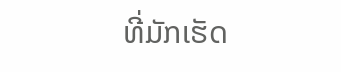ທີ່ມັກເຮັດ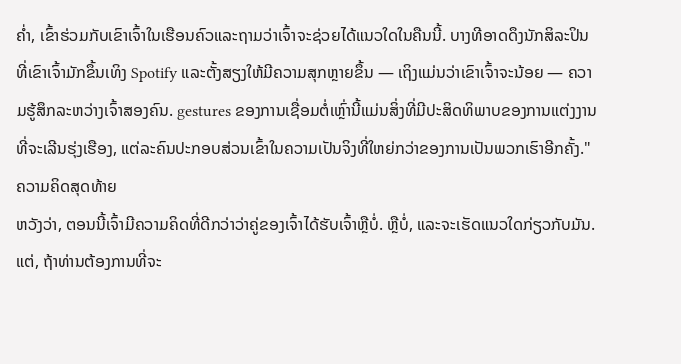ຄ່ຳ, ເຂົ້າຮ່ວມກັບເຂົາເຈົ້າໃນເຮືອນຄົວແລະຖາມວ່າເຈົ້າຈະຊ່ວຍໄດ້ແນວໃດໃນຄືນນີ້. ບາງທີອາດດຶງນັກສິລະປິນທີ່ເຂົາເຈົ້າມັກຂຶ້ນເທິງ Spotify ແລະຕັ້ງສຽງໃຫ້ມີຄວາມສຸກຫຼາຍຂຶ້ນ — ເຖິງແມ່ນວ່າເຂົາເຈົ້າຈະນ້ອຍ — ຄວາມຮູ້ສຶກລະຫວ່າງເຈົ້າສອງຄົນ. gestures ຂອງການເຊື່ອມຕໍ່ເຫຼົ່ານີ້ແມ່ນສິ່ງທີ່ມີປະສິດທິພາບຂອງການແຕ່ງງານທີ່ຈະເລີນຮຸ່ງເຮືອງ, ແຕ່ລະຄົນປະກອບສ່ວນເຂົ້າໃນຄວາມເປັນຈິງທີ່ໃຫຍ່ກວ່າຂອງການເປັນພວກເຮົາອີກຄັ້ງ."
ຄວາມຄິດສຸດທ້າຍ
ຫວັງວ່າ, ຕອນນີ້ເຈົ້າມີຄວາມຄິດທີ່ດີກວ່າວ່າຄູ່ຂອງເຈົ້າໄດ້ຮັບເຈົ້າຫຼືບໍ່. ຫຼືບໍ່, ແລະຈະເຮັດແນວໃດກ່ຽວກັບມັນ.
ແຕ່, ຖ້າທ່ານຕ້ອງການທີ່ຈະ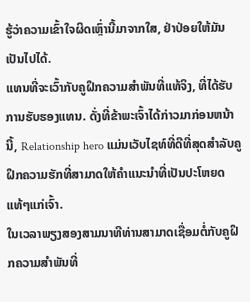ຮູ້ວ່າຄວາມເຂົ້າໃຈຜິດເຫຼົ່ານີ້ມາຈາກໃສ, ຢ່າປ່ອຍໃຫ້ມັນເປັນໄປໄດ້.
ແທນທີ່ຈະເວົ້າກັບຄູຝຶກຄວາມສຳພັນທີ່ແທ້ຈິງ, ທີ່ໄດ້ຮັບການຮັບຮອງແທນ. ດັ່ງທີ່ຂ້າພະເຈົ້າໄດ້ກ່າວມາກ່ອນຫນ້ານີ້, Relationship hero ແມ່ນເວັບໄຊທ໌ທີ່ດີທີ່ສຸດສໍາລັບຄູຝຶກຄວາມຮັກທີ່ສາມາດໃຫ້ຄໍາແນະນໍາທີ່ເປັນປະໂຫຍດແທ້ໆແກ່ເຈົ້າ.
ໃນເວລາພຽງສອງສາມນາທີທ່ານສາມາດເຊື່ອມຕໍ່ກັບຄູຝຶກຄວາມສຳພັນທີ່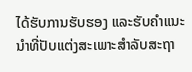ໄດ້ຮັບການຮັບຮອງ ແລະຮັບຄຳແນະນຳທີ່ປັບແຕ່ງສະເພາະສຳລັບສະຖາ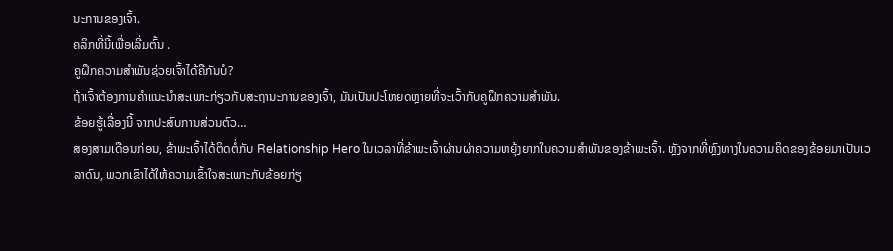ນະການຂອງເຈົ້າ.
ຄລິກທີ່ນີ້ເພື່ອເລີ່ມຕົ້ນ .
ຄູຝຶກຄວາມສຳພັນຊ່ວຍເຈົ້າໄດ້ຄືກັນບໍ?
ຖ້າເຈົ້າຕ້ອງການຄຳແນະນຳສະເພາະກ່ຽວກັບສະຖານະການຂອງເຈົ້າ, ມັນເປັນປະໂຫຍດຫຼາຍທີ່ຈະເວົ້າກັບຄູຝຶກຄວາມສຳພັນ.
ຂ້ອຍຮູ້ເລື່ອງນີ້ ຈາກປະສົບການສ່ວນຕົວ…
ສອງສາມເດືອນກ່ອນ, ຂ້າພະເຈົ້າໄດ້ຕິດຕໍ່ກັບ Relationship Hero ໃນເວລາທີ່ຂ້າພະເຈົ້າຜ່ານຜ່າຄວາມຫຍຸ້ງຍາກໃນຄວາມສຳພັນຂອງຂ້າພະເຈົ້າ. ຫຼັງຈາກທີ່ຫຼົງທາງໃນຄວາມຄິດຂອງຂ້ອຍມາເປັນເວລາດົນ, ພວກເຂົາໄດ້ໃຫ້ຄວາມເຂົ້າໃຈສະເພາະກັບຂ້ອຍກ່ຽ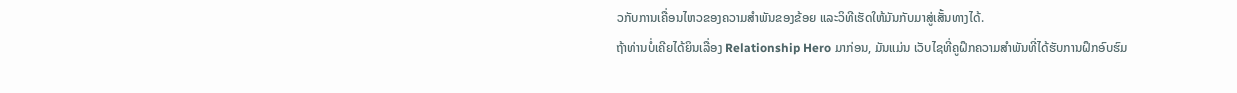ວກັບການເຄື່ອນໄຫວຂອງຄວາມສຳພັນຂອງຂ້ອຍ ແລະວິທີເຮັດໃຫ້ມັນກັບມາສູ່ເສັ້ນທາງໄດ້.
ຖ້າທ່ານບໍ່ເຄີຍໄດ້ຍິນເລື່ອງ Relationship Hero ມາກ່ອນ, ມັນແມ່ນ ເວັບໄຊທີ່ຄູຝຶກຄວາມສໍາພັນທີ່ໄດ້ຮັບການຝຶກອົບຮົມ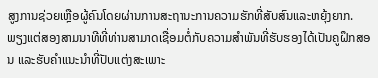ສູງການຊ່ວຍເຫຼືອຜູ້ຄົນໂດຍຜ່ານການສະຖານະການຄວາມຮັກທີ່ສັບສົນແລະຫຍຸ້ງຍາກ.
ພຽງແຕ່ສອງສາມນາທີທີ່ທ່ານສາມາດເຊື່ອມຕໍ່ກັບຄວາມສໍາພັນທີ່ຮັບຮອງໄດ້ເປັນຄູຝຶກສອນ ແລະຮັບຄຳແນະນຳທີ່ປັບແຕ່ງສະເພາະ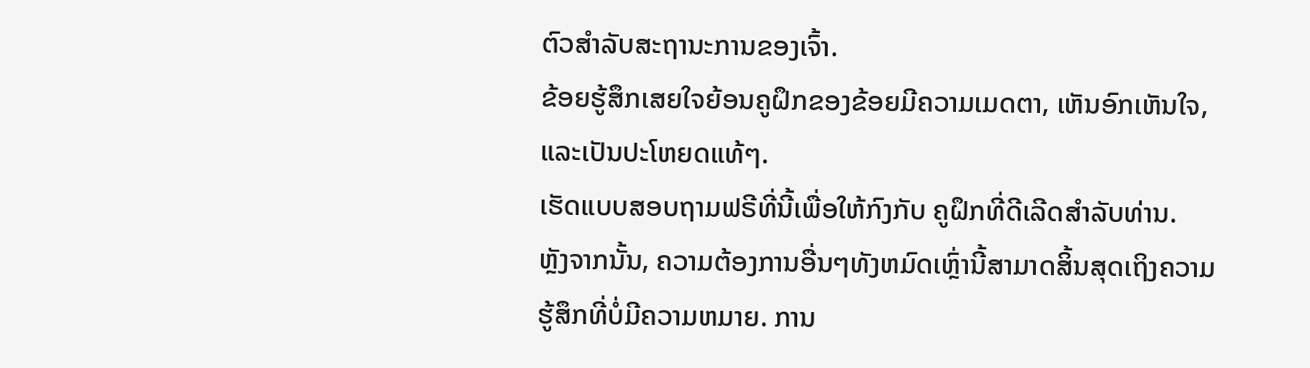ຕົວສຳລັບສະຖານະການຂອງເຈົ້າ.
ຂ້ອຍຮູ້ສຶກເສຍໃຈຍ້ອນຄູຝຶກຂອງຂ້ອຍມີຄວາມເມດຕາ, ເຫັນອົກເຫັນໃຈ, ແລະເປັນປະໂຫຍດແທ້ໆ.
ເຮັດແບບສອບຖາມຟຣີທີ່ນີ້ເພື່ອໃຫ້ກົງກັບ ຄູຝຶກທີ່ດີເລີດສໍາລັບທ່ານ.
ຫຼັງຈາກນັ້ນ, ຄວາມຕ້ອງການອື່ນໆທັງຫມົດເຫຼົ່ານີ້ສາມາດສິ້ນສຸດເຖິງຄວາມຮູ້ສຶກທີ່ບໍ່ມີຄວາມຫມາຍ. ການ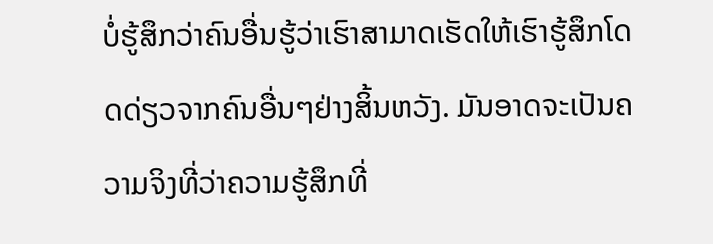ບໍ່ຮູ້ສຶກວ່າຄົນອື່ນຮູ້ວ່າເຮົາສາມາດເຮັດໃຫ້ເຮົາຮູ້ສຶກໂດດດ່ຽວຈາກຄົນອື່ນໆຢ່າງສິ້ນຫວັງ. ມັນອາດຈະເປັນຄວາມຈິງທີ່ວ່າຄວາມຮູ້ສຶກທີ່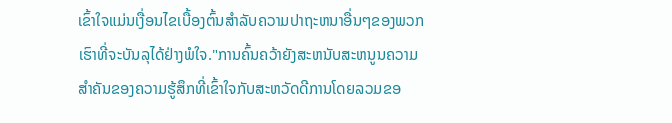ເຂົ້າໃຈແມ່ນເງື່ອນໄຂເບື້ອງຕົ້ນສໍາລັບຄວາມປາຖະຫນາອື່ນໆຂອງພວກເຮົາທີ່ຈະບັນລຸໄດ້ຢ່າງພໍໃຈ."ການຄົ້ນຄວ້າຍັງສະຫນັບສະຫນູນຄວາມສໍາຄັນຂອງຄວາມຮູ້ສຶກທີ່ເຂົ້າໃຈກັບສະຫວັດດີການໂດຍລວມຂອ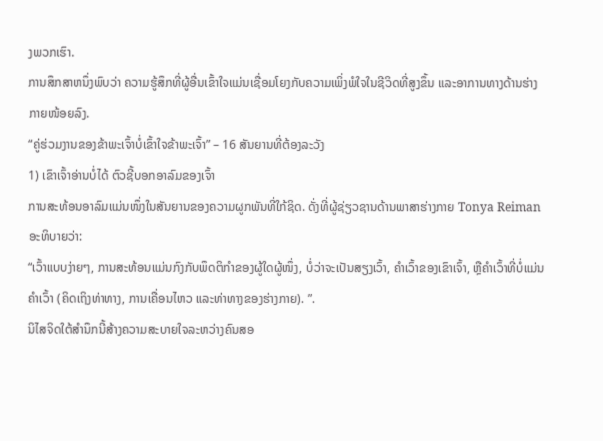ງພວກເຮົາ.
ການສຶກສາຫນຶ່ງພົບວ່າ ຄວາມຮູ້ສຶກທີ່ຜູ້ອື່ນເຂົ້າໃຈແມ່ນເຊື່ອມໂຍງກັບຄວາມເພິ່ງພໍໃຈໃນຊີວິດທີ່ສູງຂຶ້ນ ແລະອາການທາງດ້ານຮ່າງກາຍໜ້ອຍລົງ.
“ຄູ່ຮ່ວມງານຂອງຂ້າພະເຈົ້າບໍ່ເຂົ້າໃຈຂ້າພະເຈົ້າ” – 16 ສັນຍານທີ່ຕ້ອງລະວັງ
1) ເຂົາເຈົ້າອ່ານບໍ່ໄດ້ ຕົວຊີ້ບອກອາລົມຂອງເຈົ້າ
ການສະທ້ອນອາລົມແມ່ນໜຶ່ງໃນສັນຍານຂອງຄວາມຜູກພັນທີ່ໃກ້ຊິດ. ດັ່ງທີ່ຜູ້ຊ່ຽວຊານດ້ານພາສາຮ່າງກາຍ Tonya Reiman ອະທິບາຍວ່າ:
“ເວົ້າແບບງ່າຍໆ, ການສະທ້ອນແມ່ນກົງກັບພຶດຕິກຳຂອງຜູ້ໃດຜູ້ໜຶ່ງ, ບໍ່ວ່າຈະເປັນສຽງເວົ້າ, ຄຳເວົ້າຂອງເຂົາເຈົ້າ, ຫຼືຄຳເວົ້າທີ່ບໍ່ແມ່ນຄຳເວົ້າ (ຄິດເຖິງທ່າທາງ, ການເຄື່ອນໄຫວ ແລະທ່າທາງຂອງຮ່າງກາຍ). ”.
ນິໄສຈິດໃຕ້ສຳນຶກນີ້ສ້າງຄວາມສະບາຍໃຈລະຫວ່າງຄົນສອ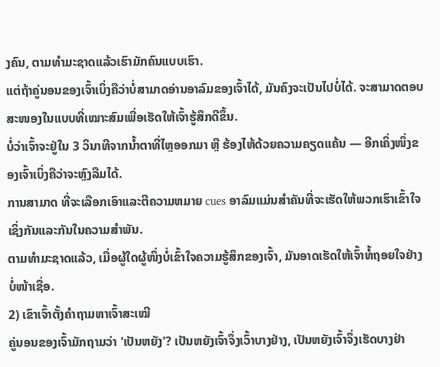ງຄົນ, ຕາມທຳມະຊາດແລ້ວເຮົາມັກຄົນແບບເຮົາ.
ແຕ່ຖ້າຄູ່ນອນຂອງເຈົ້າເບິ່ງຄືວ່າບໍ່ສາມາດອ່ານອາລົມຂອງເຈົ້າໄດ້, ມັນຄົງຈະເປັນໄປບໍ່ໄດ້. ຈະສາມາດຕອບສະໜອງໃນແບບທີ່ເໝາະສົມເພື່ອເຮັດໃຫ້ເຈົ້າຮູ້ສຶກດີຂຶ້ນ.
ບໍ່ວ່າເຈົ້າຈະຢູ່ໃນ 3 ວິນາທີຈາກນໍ້າຕາທີ່ໄຫຼອອກມາ ຫຼື ຮ້ອງໄຫ້ດ້ວຍຄວາມຄຽດແຄ້ນ — ອີກເຄິ່ງໜຶ່ງຂອງເຈົ້າເບິ່ງຄືວ່າຈະຫຼົງລືມໄດ້.
ການສາມາດ ທີ່ຈະເລືອກເອົາແລະຕີຄວາມຫມາຍ cues ອາລົມແມ່ນສໍາຄັນທີ່ຈະເຮັດໃຫ້ພວກເຮົາເຂົ້າໃຈເຊິ່ງກັນແລະກັນໃນຄວາມສຳພັນ.
ຕາມທຳມະຊາດແລ້ວ, ເມື່ອຜູ້ໃດຜູ້ໜຶ່ງບໍ່ເຂົ້າໃຈຄວາມຮູ້ສຶກຂອງເຈົ້າ, ມັນອາດເຮັດໃຫ້ເຈົ້າທໍ້ຖອຍໃຈຢ່າງບໍ່ໜ້າເຊື່ອ.
2) ເຂົາເຈົ້າຕັ້ງຄຳຖາມຫາເຈົ້າສະເໝີ
ຄູ່ນອນຂອງເຈົ້າມັກຖາມວ່າ 'ເປັນຫຍັງ'? ເປັນຫຍັງເຈົ້າຈຶ່ງເວົ້າບາງຢ່າງ, ເປັນຫຍັງເຈົ້າຈຶ່ງເຮັດບາງຢ່າ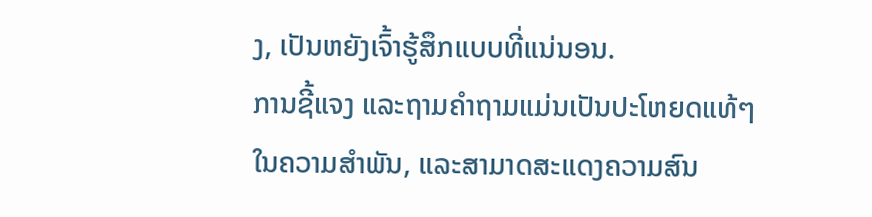ງ, ເປັນຫຍັງເຈົ້າຮູ້ສຶກແບບທີ່ແນ່ນອນ.
ການຊີ້ແຈງ ແລະຖາມຄຳຖາມແມ່ນເປັນປະໂຫຍດແທ້ໆໃນຄວາມສຳພັນ, ແລະສາມາດສະແດງຄວາມສົນ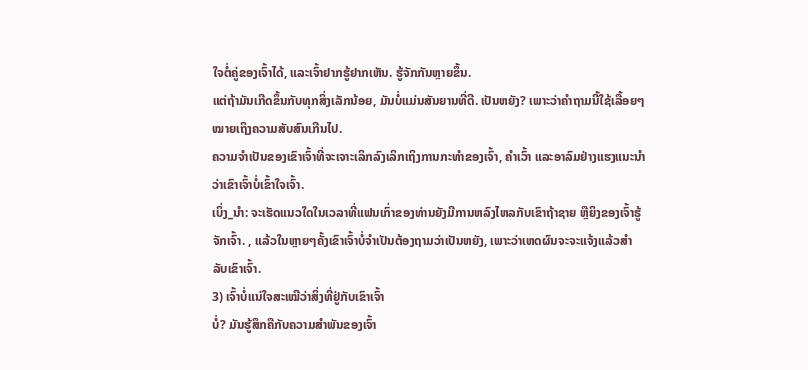ໃຈຕໍ່ຄູ່ຂອງເຈົ້າໄດ້, ແລະເຈົ້າຢາກຮູ້ຢາກເຫັນ. ຮູ້ຈັກກັນຫຼາຍຂຶ້ນ.
ແຕ່ຖ້າມັນເກີດຂຶ້ນກັບທຸກສິ່ງເລັກນ້ອຍ, ມັນບໍ່ແມ່ນສັນຍານທີ່ດີ. ເປັນຫຍັງ? ເພາະວ່າຄຳຖາມນີ້ໃຊ້ເລື້ອຍໆໝາຍເຖິງຄວາມສັບສົນເກີນໄປ.
ຄວາມຈຳເປັນຂອງເຂົາເຈົ້າທີ່ຈະເຈາະເລິກລົງເລິກເຖິງການກະທຳຂອງເຈົ້າ, ຄຳເວົ້າ ແລະອາລົມຢ່າງແຮງແນະນຳວ່າເຂົາເຈົ້າບໍ່ເຂົ້າໃຈເຈົ້າ.
ເບິ່ງ_ນຳ: ຈະເຮັດແນວໃດໃນເວລາທີ່ແຟນເກົ່າຂອງທ່ານຍັງມີການຫລົງໄຫລກັບເຂົາຖ້າຊາຍ ຫຼືຍິງຂອງເຈົ້າຮູ້ຈັກເຈົ້າ. , ແລ້ວໃນຫຼາຍໆຄັ້ງເຂົາເຈົ້າບໍ່ຈຳເປັນຕ້ອງຖາມວ່າເປັນຫຍັງ, ເພາະວ່າເຫດຜົນຈະຈະແຈ້ງແລ້ວສຳລັບເຂົາເຈົ້າ.
3) ເຈົ້າບໍ່ແນ່ໃຈສະເໝີວ່າສິ່ງທີ່ຢູ່ກັບເຂົາເຈົ້າ
ບໍ່? ມັນຮູ້ສຶກຄືກັບຄວາມສໍາພັນຂອງເຈົ້າ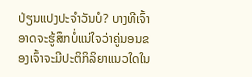ປ່ຽນແປງປະຈໍາວັນບໍ? ບາງທີເຈົ້າອາດຈະຮູ້ສຶກບໍ່ແນ່ໃຈວ່າຄູ່ນອນຂອງເຈົ້າຈະມີປະຕິກິລິຍາແນວໃດໃນ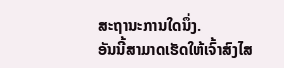ສະຖານະການໃດນຶ່ງ.
ອັນນີ້ສາມາດເຮັດໃຫ້ເຈົ້າສົງໄສ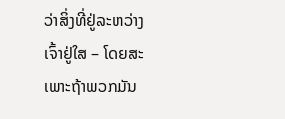ວ່າສິ່ງທີ່ຢູ່ລະຫວ່າງເຈົ້າຢູ່ໃສ – ໂດຍສະເພາະຖ້າພວກມັນ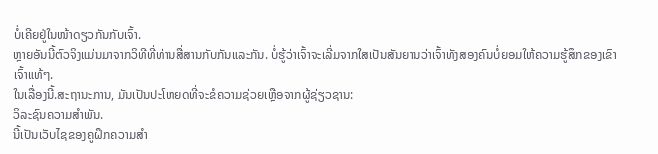ບໍ່ເຄີຍຢູ່ໃນໜ້າດຽວກັນກັບເຈົ້າ.
ຫຼາຍອັນນີ້ຕົວຈິງແມ່ນມາຈາກວິທີທີ່ທ່ານສື່ສານກັບກັນແລະກັນ. ບໍ່ຮູ້ວ່າເຈົ້າຈະເລີ່ມຈາກໃສເປັນສັນຍານວ່າເຈົ້າທັງສອງຄົນບໍ່ຍອມໃຫ້ຄວາມຮູ້ສຶກຂອງເຂົາເຈົ້າແທ້ໆ.
ໃນເລື່ອງນີ້.ສະຖານະການ, ມັນເປັນປະໂຫຍດທີ່ຈະຂໍຄວາມຊ່ວຍເຫຼືອຈາກຜູ້ຊ່ຽວຊານ:
ວິລະຊົນຄວາມສຳພັນ.
ນີ້ເປັນເວັບໄຊຂອງຄູຝຶກຄວາມສຳ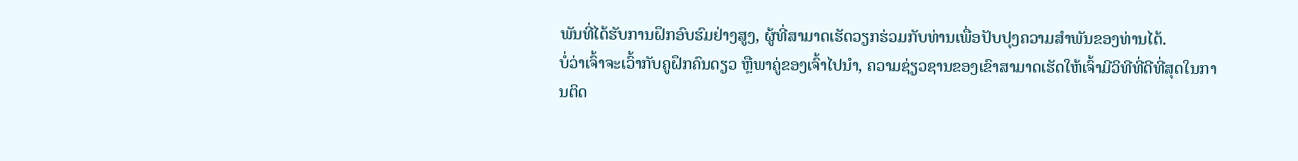ພັນທີ່ໄດ້ຮັບການຝຶກອົບຮົມຢ່າງສູງ, ຜູ້ທີ່ສາມາດເຮັດວຽກຮ່ວມກັບທ່ານເພື່ອປັບປຸງຄວາມສໍາພັນຂອງທ່ານໄດ້.
ບໍ່ວ່າເຈົ້າຈະເວົ້າກັບຄູຝຶກຄົນດຽວ ຫຼືພາຄູ່ຂອງເຈົ້າໄປນຳ, ຄວາມຊ່ຽວຊານຂອງເຂົາສາມາດເຮັດໃຫ້ເຈົ້າມີວິທີທີ່ດີທີ່ສຸດໃນການຕິດ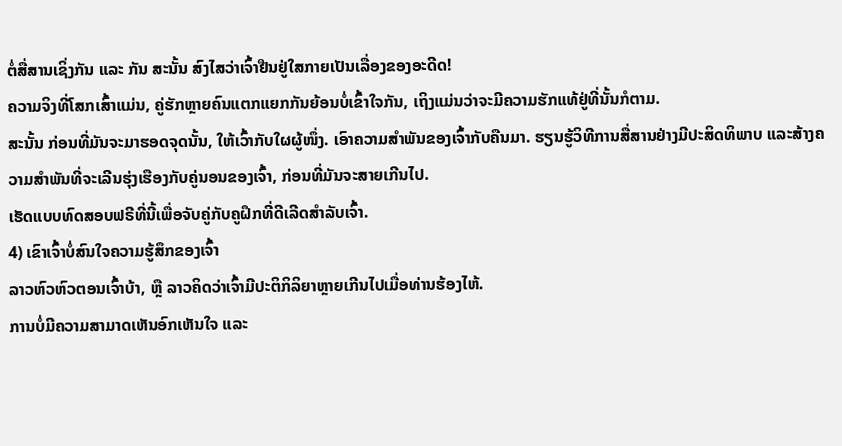ຕໍ່ສື່ສານເຊິ່ງກັນ ແລະ ກັນ ສະນັ້ນ ສົງໄສວ່າເຈົ້າຢືນຢູ່ໃສກາຍເປັນເລື່ອງຂອງອະດີດ!
ຄວາມຈິງທີ່ໂສກເສົ້າແມ່ນ, ຄູ່ຮັກຫຼາຍຄົນແຕກແຍກກັນຍ້ອນບໍ່ເຂົ້າໃຈກັນ, ເຖິງແມ່ນວ່າຈະມີຄວາມຮັກແທ້ຢູ່ທີ່ນັ້ນກໍຕາມ.
ສະນັ້ນ ກ່ອນທີ່ມັນຈະມາຮອດຈຸດນັ້ນ, ໃຫ້ເວົ້າກັບໃຜຜູ້ໜຶ່ງ. ເອົາຄວາມສຳພັນຂອງເຈົ້າກັບຄືນມາ. ຮຽນຮູ້ວິທີການສື່ສານຢ່າງມີປະສິດທິພາບ ແລະສ້າງຄວາມສໍາພັນທີ່ຈະເລີນຮຸ່ງເຮືອງກັບຄູ່ນອນຂອງເຈົ້າ, ກ່ອນທີ່ມັນຈະສາຍເກີນໄປ.
ເຮັດແບບທົດສອບຟຣີທີ່ນີ້ເພື່ອຈັບຄູ່ກັບຄູຝຶກທີ່ດີເລີດສຳລັບເຈົ້າ.
4) ເຂົາເຈົ້າບໍ່ສົນໃຈຄວາມຮູ້ສຶກຂອງເຈົ້າ
ລາວຫົວຫົວຕອນເຈົ້າບ້າ, ຫຼື ລາວຄິດວ່າເຈົ້າມີປະຕິກິລິຍາຫຼາຍເກີນໄປເມື່ອທ່ານຮ້ອງໄຫ້.
ການບໍ່ມີຄວາມສາມາດເຫັນອົກເຫັນໃຈ ແລະ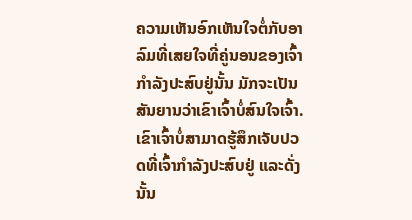ຄວາມເຫັນອົກເຫັນໃຈຕໍ່ກັບອາລົມທີ່ເສຍໃຈທີ່ຄູ່ນອນຂອງເຈົ້າກຳລັງປະສົບຢູ່ນັ້ນ ມັກຈະເປັນສັນຍານວ່າເຂົາເຈົ້າບໍ່ສົນໃຈເຈົ້າ.
ເຂົາເຈົ້າບໍ່ສາມາດຮູ້ສຶກເຈັບປວດທີ່ເຈົ້າກໍາລັງປະສົບຢູ່ ແລະດັ່ງນັ້ນ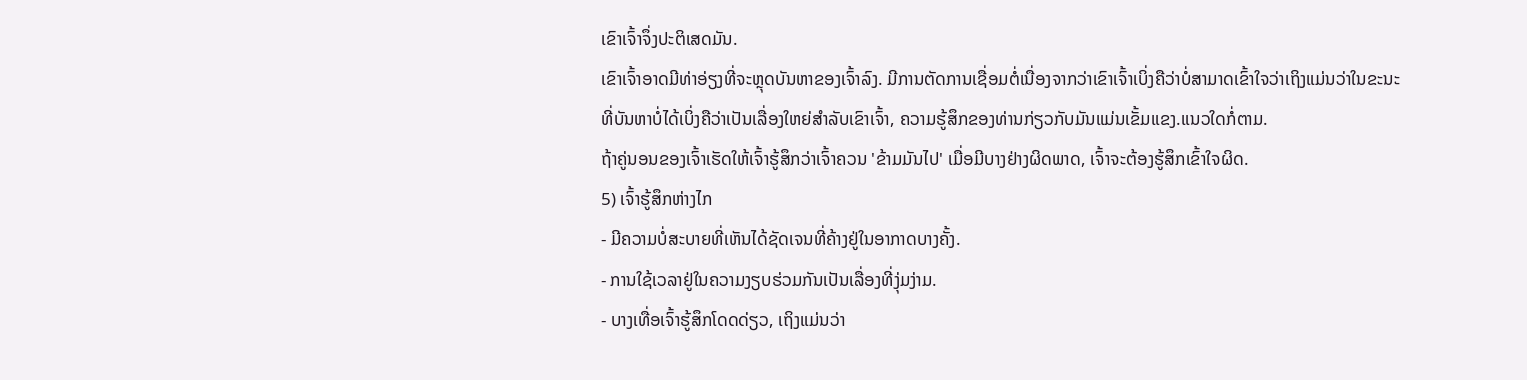ເຂົາເຈົ້າຈຶ່ງປະຕິເສດມັນ.
ເຂົາເຈົ້າອາດມີທ່າອ່ຽງທີ່ຈະຫຼຸດບັນຫາຂອງເຈົ້າລົງ. ມີການຕັດການເຊື່ອມຕໍ່ເນື່ອງຈາກວ່າເຂົາເຈົ້າເບິ່ງຄືວ່າບໍ່ສາມາດເຂົ້າໃຈວ່າເຖິງແມ່ນວ່າໃນຂະນະທີ່ບັນຫາບໍ່ໄດ້ເບິ່ງຄືວ່າເປັນເລື່ອງໃຫຍ່ສໍາລັບເຂົາເຈົ້າ, ຄວາມຮູ້ສຶກຂອງທ່ານກ່ຽວກັບມັນແມ່ນເຂັ້ມແຂງ.ແນວໃດກໍ່ຕາມ.
ຖ້າຄູ່ນອນຂອງເຈົ້າເຮັດໃຫ້ເຈົ້າຮູ້ສຶກວ່າເຈົ້າຄວນ 'ຂ້າມມັນໄປ' ເມື່ອມີບາງຢ່າງຜິດພາດ, ເຈົ້າຈະຕ້ອງຮູ້ສຶກເຂົ້າໃຈຜິດ.
5) ເຈົ້າຮູ້ສຶກຫ່າງໄກ
- ມີຄວາມບໍ່ສະບາຍທີ່ເຫັນໄດ້ຊັດເຈນທີ່ຄ້າງຢູ່ໃນອາກາດບາງຄັ້ງ.
- ການໃຊ້ເວລາຢູ່ໃນຄວາມງຽບຮ່ວມກັນເປັນເລື່ອງທີ່ງຸ່ມງ່າມ.
- ບາງເທື່ອເຈົ້າຮູ້ສຶກໂດດດ່ຽວ, ເຖິງແມ່ນວ່າ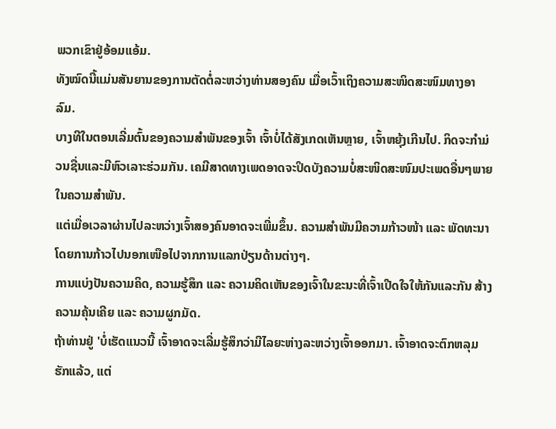ພວກເຂົາຢູ່ອ້ອມແອ້ມ.
ທັງໝົດນີ້ແມ່ນສັນຍານຂອງການຕັດຕໍ່ລະຫວ່າງທ່ານສອງຄົນ ເມື່ອເວົ້າເຖິງຄວາມສະໜິດສະໜົມທາງອາລົມ.
ບາງທີໃນຕອນເລີ່ມຕົ້ນຂອງຄວາມສຳພັນຂອງເຈົ້າ ເຈົ້າບໍ່ໄດ້ສັງເກດເຫັນຫຼາຍ, ເຈົ້າຫຍຸ້ງເກີນໄປ. ກິດຈະກໍາມ່ວນຊື່ນແລະມີຫົວເລາະຮ່ວມກັນ. ເຄມີສາດທາງເພດອາດຈະປິດບັງຄວາມບໍ່ສະໜິດສະໜົມປະເພດອື່ນໆພາຍໃນຄວາມສຳພັນ.
ແຕ່ເມື່ອເວລາຜ່ານໄປລະຫວ່າງເຈົ້າສອງຄົນອາດຈະເພີ່ມຂຶ້ນ. ຄວາມສຳພັນມີຄວາມກ້າວໜ້າ ແລະ ພັດທະນາໂດຍການກ້າວໄປນອກເໜືອໄປຈາກການແລກປ່ຽນດ້ານຕ່າງໆ.
ການແບ່ງປັນຄວາມຄິດ, ຄວາມຮູ້ສຶກ ແລະ ຄວາມຄິດເຫັນຂອງເຈົ້າໃນຂະນະທີ່ເຈົ້າເປີດໃຈໃຫ້ກັນແລະກັນ ສ້າງຄວາມຄຸ້ນເຄີຍ ແລະ ຄວາມຜູກມັດ.
ຖ້າທ່ານຢູ່ 'ບໍ່ເຮັດແນວນີ້ ເຈົ້າອາດຈະເລີ່ມຮູ້ສຶກວ່າມີໄລຍະຫ່າງລະຫວ່າງເຈົ້າອອກມາ. ເຈົ້າອາດຈະຕົກຫລຸມຮັກແລ້ວ, ແຕ່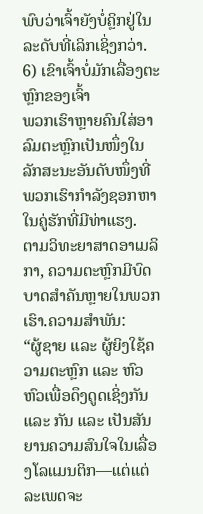ພົບວ່າເຈົ້າຍັງບໍ່ຄຼິກຢູ່ໃນລະດັບທີ່ເລິກເຊິ່ງກວ່າ.
6) ເຂົາເຈົ້າບໍ່ມັກເລື່ອງຕະຫຼົກຂອງເຈົ້າ
ພວກເຮົາຫຼາຍຄົນໃສ່ອາລົມຕະຫຼົກເປັນໜຶ່ງໃນລັກສະນະອັນດັບໜຶ່ງທີ່ພວກເຮົາກຳລັງຊອກຫາໃນຄູ່ຮັກທີ່ມີທ່າແຮງ.
ຕາມວິທະຍາສາດອາເມລິກາ, ຄວາມຕະຫຼົກມີບົດບາດສຳຄັນຫຼາຍໃນພວກເຮົາ.ຄວາມສຳພັນ:
“ຜູ້ຊາຍ ແລະ ຜູ້ຍິງໃຊ້ຄວາມຕະຫຼົກ ແລະ ຫົວຫົວເພື່ອດຶງດູດເຊິ່ງກັນ ແລະ ກັນ ແລະ ເປັນສັນຍານຄວາມສົນໃຈໃນເລື່ອງໂລແມນຕິກ—ແຕ່ແຕ່ລະເພດຈະ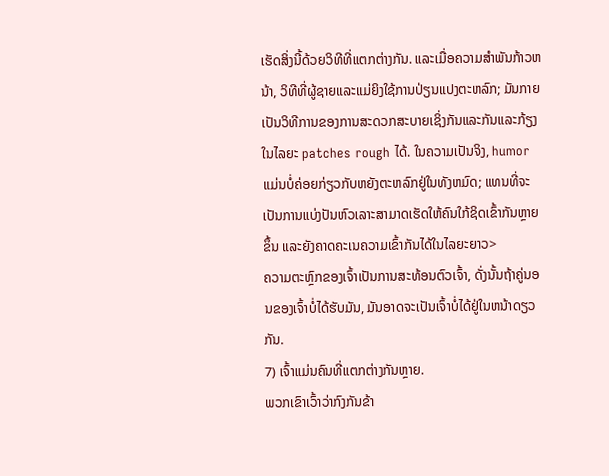ເຮັດສິ່ງນີ້ດ້ວຍວິທີທີ່ແຕກຕ່າງກັນ. ແລະເມື່ອຄວາມສໍາພັນກ້າວຫນ້າ, ວິທີທີ່ຜູ້ຊາຍແລະແມ່ຍິງໃຊ້ການປ່ຽນແປງຕະຫລົກ; ມັນກາຍເປັນວິທີການຂອງການສະດວກສະບາຍເຊິ່ງກັນແລະກັນແລະກ້ຽງໃນໄລຍະ patches rough ໄດ້. ໃນຄວາມເປັນຈິງ, humor ແມ່ນບໍ່ຄ່ອຍກ່ຽວກັບຫຍັງຕະຫລົກຢູ່ໃນທັງຫມົດ; ແທນທີ່ຈະເປັນການແບ່ງປັນຫົວເລາະສາມາດເຮັດໃຫ້ຄົນໃກ້ຊິດເຂົ້າກັນຫຼາຍຂຶ້ນ ແລະຍັງຄາດຄະເນຄວາມເຂົ້າກັນໄດ້ໃນໄລຍະຍາວ>
ຄວາມຕະຫຼົກຂອງເຈົ້າເປັນການສະທ້ອນຕົວເຈົ້າ, ດັ່ງນັ້ນຖ້າຄູ່ນອນຂອງເຈົ້າບໍ່ໄດ້ຮັບມັນ, ມັນອາດຈະເປັນເຈົ້າບໍ່ໄດ້ຢູ່ໃນຫນ້າດຽວກັນ.
7) ເຈົ້າແມ່ນຄົນທີ່ແຕກຕ່າງກັນຫຼາຍ.
ພວກເຂົາເວົ້າວ່າກົງກັນຂ້າ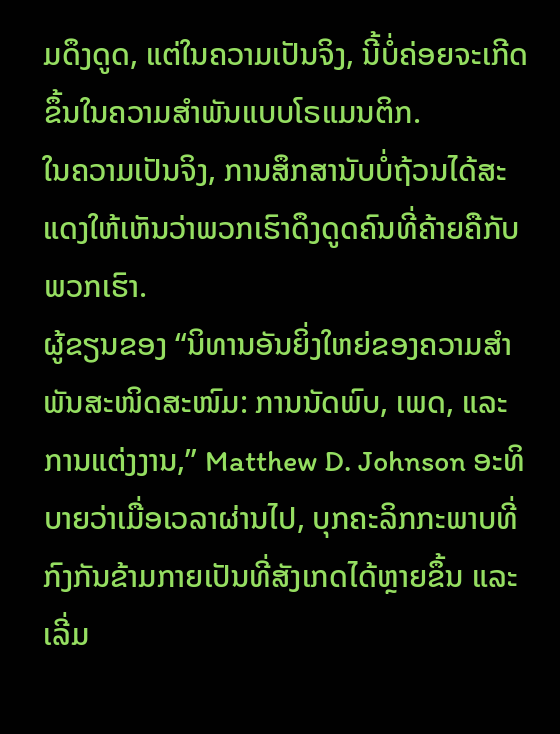ມດຶງດູດ, ແຕ່ໃນຄວາມເປັນຈິງ, ນີ້ບໍ່ຄ່ອຍຈະເກີດຂຶ້ນໃນຄວາມສຳພັນແບບໂຣແມນຕິກ.
ໃນຄວາມເປັນຈິງ, ການສຶກສານັບບໍ່ຖ້ວນໄດ້ສະແດງໃຫ້ເຫັນວ່າພວກເຮົາດຶງດູດຄົນທີ່ຄ້າຍຄືກັບພວກເຮົາ.
ຜູ້ຂຽນຂອງ “ນິທານອັນຍິ່ງໃຫຍ່ຂອງຄວາມສຳພັນສະໜິດສະໜົມ: ການນັດພົບ, ເພດ, ແລະການແຕ່ງງານ,” Matthew D. Johnson ອະທິບາຍວ່າເມື່ອເວລາຜ່ານໄປ, ບຸກຄະລິກກະພາບທີ່ກົງກັນຂ້າມກາຍເປັນທີ່ສັງເກດໄດ້ຫຼາຍຂຶ້ນ ແລະເລີ່ມ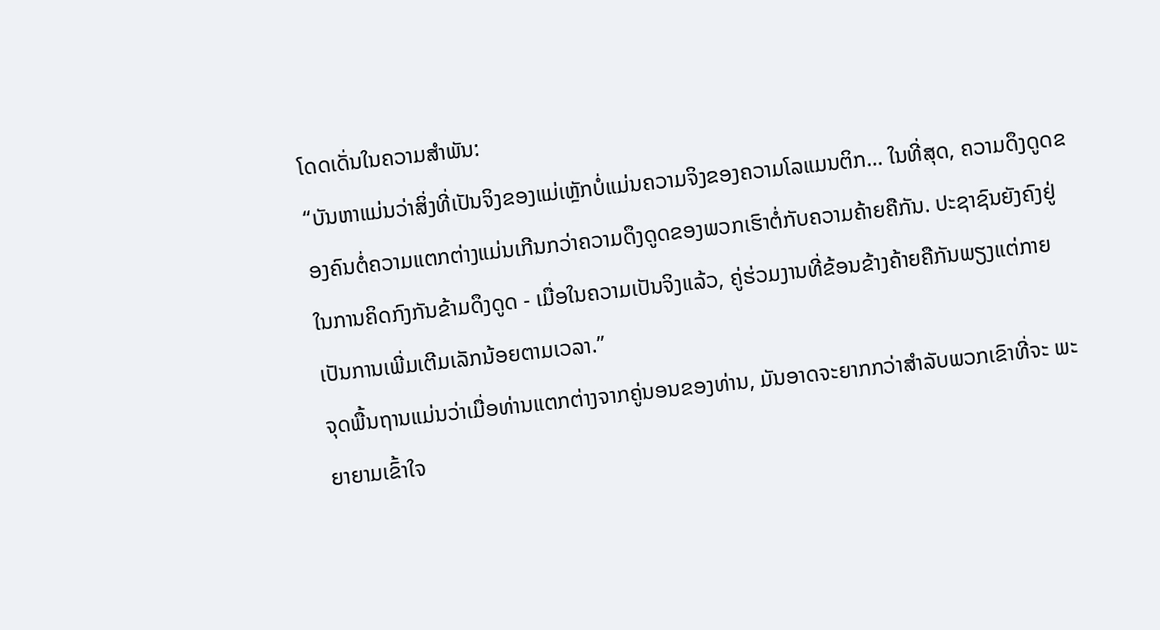ໂດດເດັ່ນໃນຄວາມສຳພັນ:
“ບັນຫາແມ່ນວ່າສິ່ງທີ່ເປັນຈິງຂອງແມ່ເຫຼັກບໍ່ແມ່ນຄວາມຈິງຂອງຄວາມໂລແມນຕິກ… ໃນທີ່ສຸດ, ຄວາມດຶງດູດຂອງຄົນຕໍ່ຄວາມແຕກຕ່າງແມ່ນເກີນກວ່າຄວາມດຶງດູດຂອງພວກເຮົາຕໍ່ກັບຄວາມຄ້າຍຄືກັນ. ປະຊາຊົນຍັງຄົງຢູ່ໃນການຄິດກົງກັນຂ້າມດຶງດູດ - ເມື່ອໃນຄວາມເປັນຈິງແລ້ວ, ຄູ່ຮ່ວມງານທີ່ຂ້ອນຂ້າງຄ້າຍຄືກັນພຽງແຕ່ກາຍເປັນການເພີ່ມເຕີມເລັກນ້ອຍຕາມເວລາ.”
ຈຸດພື້ນຖານແມ່ນວ່າເມື່ອທ່ານແຕກຕ່າງຈາກຄູ່ນອນຂອງທ່ານ, ມັນອາດຈະຍາກກວ່າສໍາລັບພວກເຂົາທີ່ຈະ ພະຍາຍາມເຂົ້າໃຈ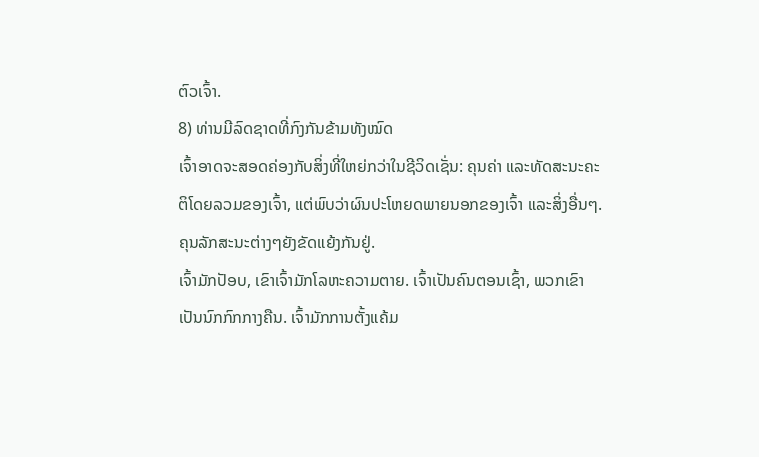ຕົວເຈົ້າ.
8) ທ່ານມີລົດຊາດທີ່ກົງກັນຂ້າມທັງໝົດ
ເຈົ້າອາດຈະສອດຄ່ອງກັບສິ່ງທີ່ໃຫຍ່ກວ່າໃນຊີວິດເຊັ່ນ: ຄຸນຄ່າ ແລະທັດສະນະຄະຕິໂດຍລວມຂອງເຈົ້າ, ແຕ່ພົບວ່າຜົນປະໂຫຍດພາຍນອກຂອງເຈົ້າ ແລະສິ່ງອື່ນໆ. ຄຸນລັກສະນະຕ່າງໆຍັງຂັດແຍ້ງກັນຢູ່.
ເຈົ້າມັກປັອບ, ເຂົາເຈົ້າມັກໂລຫະຄວາມຕາຍ. ເຈົ້າເປັນຄົນຕອນເຊົ້າ, ພວກເຂົາເປັນນົກກົກກາງຄືນ. ເຈົ້າມັກການຕັ້ງແຄ້ມ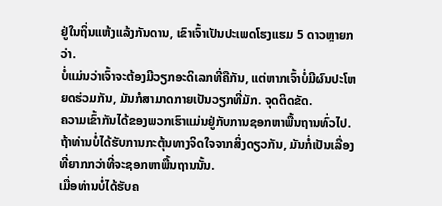ຢູ່ໃນຖິ່ນແຫ້ງແລ້ງກັນດານ, ເຂົາເຈົ້າເປັນປະເພດໂຮງແຮມ 5 ດາວຫຼາຍກວ່າ.
ບໍ່ແມ່ນວ່າເຈົ້າຈະຕ້ອງມີວຽກອະດິເລກທີ່ຄືກັນ, ແຕ່ຫາກເຈົ້າບໍ່ມີຜົນປະໂຫຍດຮ່ວມກັນ, ມັນກໍສາມາດກາຍເປັນວຽກທີ່ມັກ. ຈຸດຕິດຂັດ.
ຄວາມເຂົ້າກັນໄດ້ຂອງພວກເຮົາແມ່ນຢູ່ກັບການຊອກຫາພື້ນຖານທົ່ວໄປ. ຖ້າທ່ານບໍ່ໄດ້ຮັບການກະຕຸ້ນທາງຈິດໃຈຈາກສິ່ງດຽວກັນ, ມັນກໍ່ເປັນເລື່ອງທີ່ຍາກກວ່າທີ່ຈະຊອກຫາພື້ນຖານນັ້ນ.
ເມື່ອທ່ານບໍ່ໄດ້ຮັບຄ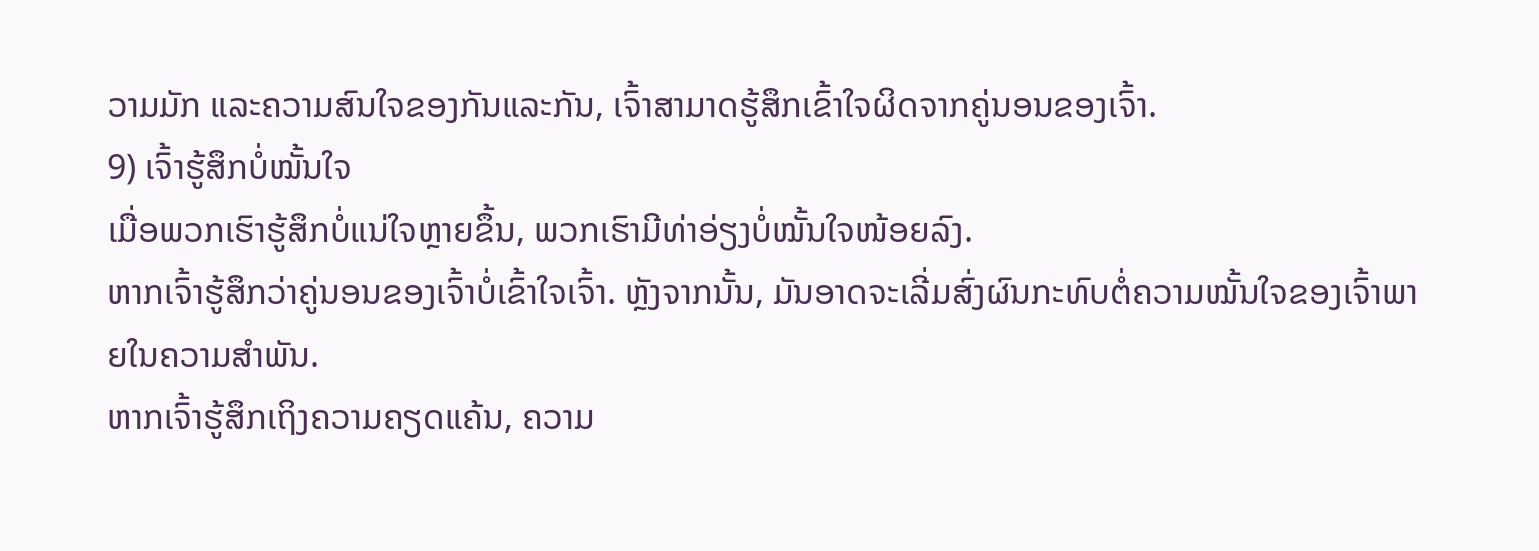ວາມມັກ ແລະຄວາມສົນໃຈຂອງກັນແລະກັນ, ເຈົ້າສາມາດຮູ້ສຶກເຂົ້າໃຈຜິດຈາກຄູ່ນອນຂອງເຈົ້າ.
9) ເຈົ້າຮູ້ສຶກບໍ່ໝັ້ນໃຈ
ເມື່ອພວກເຮົາຮູ້ສຶກບໍ່ແນ່ໃຈຫຼາຍຂຶ້ນ, ພວກເຮົາມີທ່າອ່ຽງບໍ່ໝັ້ນໃຈໜ້ອຍລົງ.
ຫາກເຈົ້າຮູ້ສຶກວ່າຄູ່ນອນຂອງເຈົ້າບໍ່ເຂົ້າໃຈເຈົ້າ. ຫຼັງຈາກນັ້ນ, ມັນອາດຈະເລີ່ມສົ່ງຜົນກະທົບຕໍ່ຄວາມໝັ້ນໃຈຂອງເຈົ້າພາຍໃນຄວາມສຳພັນ.
ຫາກເຈົ້າຮູ້ສຶກເຖິງຄວາມຄຽດແຄ້ນ, ຄວາມ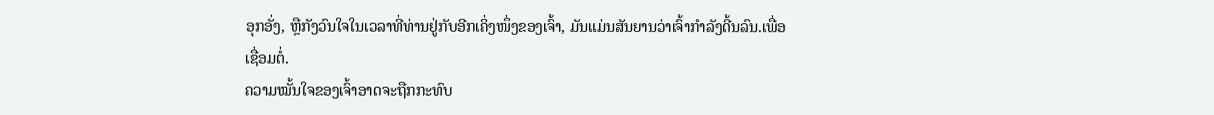ອຸກອັ່ງ, ຫຼືກັງວົນໃຈໃນເວລາທີ່ທ່ານຢູ່ກັບອີກເຄິ່ງໜຶ່ງຂອງເຈົ້າ, ມັນແມ່ນສັນຍານວ່າເຈົ້າກຳລັງດີ້ນລົນ.ເພື່ອເຊື່ອມຕໍ່.
ຄວາມໝັ້ນໃຈຂອງເຈົ້າອາດຈະຖືກກະທົບ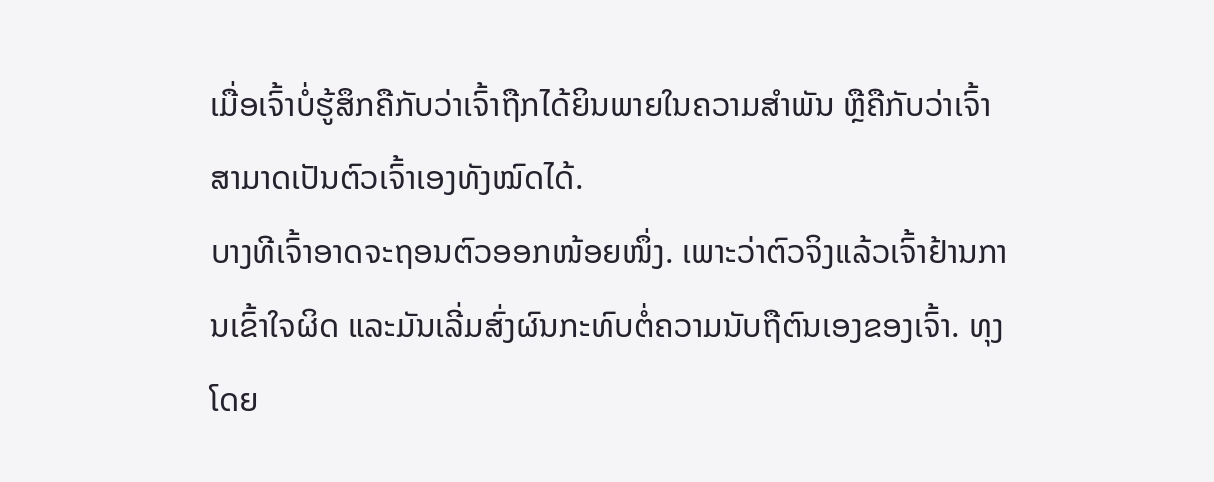ເມື່ອເຈົ້າບໍ່ຮູ້ສຶກຄືກັບວ່າເຈົ້າຖືກໄດ້ຍິນພາຍໃນຄວາມສຳພັນ ຫຼືຄືກັບວ່າເຈົ້າສາມາດເປັນຕົວເຈົ້າເອງທັງໝົດໄດ້.
ບາງທີເຈົ້າອາດຈະຖອນຕົວອອກໜ້ອຍໜຶ່ງ. ເພາະວ່າຕົວຈິງແລ້ວເຈົ້າຢ້ານການເຂົ້າໃຈຜິດ ແລະມັນເລີ່ມສົ່ງຜົນກະທົບຕໍ່ຄວາມນັບຖືຕົນເອງຂອງເຈົ້າ. ທຸງໂດຍ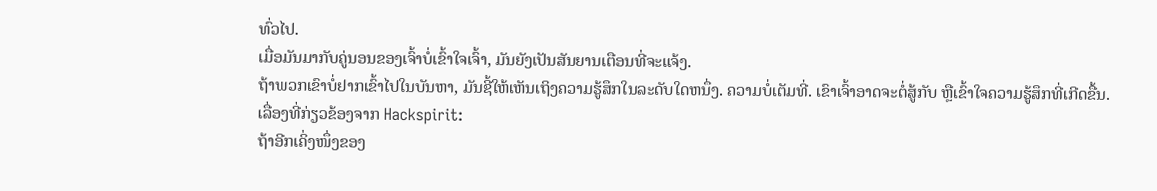ທົ່ວໄປ.
ເມື່ອມັນມາກັບຄູ່ນອນຂອງເຈົ້າບໍ່ເຂົ້າໃຈເຈົ້າ, ມັນຍັງເປັນສັນຍານເຕືອນທີ່ຈະແຈ້ງ.
ຖ້າພວກເຂົາບໍ່ຢາກເຂົ້າໄປໃນບັນຫາ, ມັນຊີ້ໃຫ້ເຫັນເຖິງຄວາມຮູ້ສຶກໃນລະດັບໃດຫນຶ່ງ. ຄວາມບໍ່ເຕັມທີ່. ເຂົາເຈົ້າອາດຈະຕໍ່ສູ້ກັບ ຫຼືເຂົ້າໃຈຄວາມຮູ້ສຶກທີ່ເກີດຂື້ນ.
ເລື່ອງທີ່ກ່ຽວຂ້ອງຈາກ Hackspirit:
ຖ້າອີກເຄິ່ງໜຶ່ງຂອງ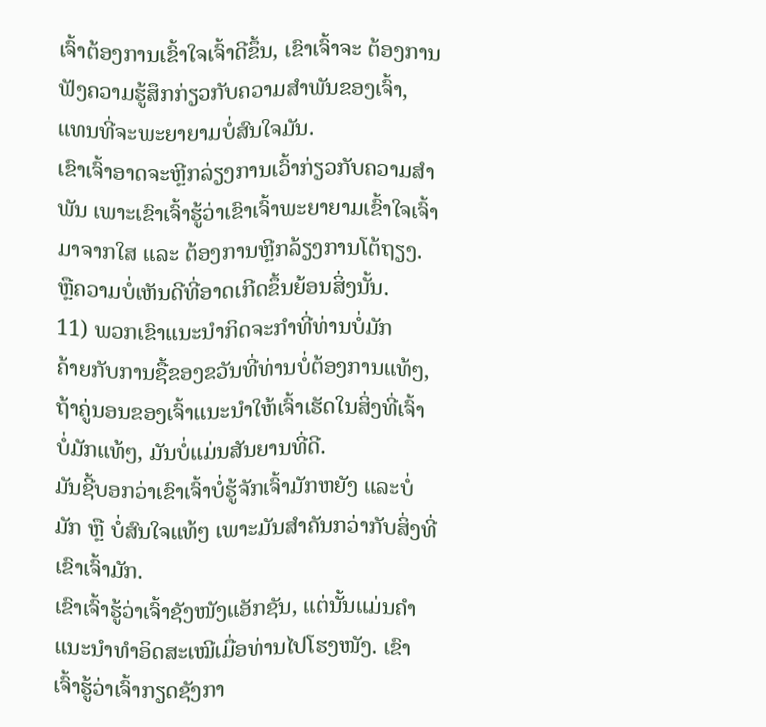ເຈົ້າຕ້ອງການເຂົ້າໃຈເຈົ້າດີຂຶ້ນ, ເຂົາເຈົ້າຈະ ຕ້ອງການຟັງຄວາມຮູ້ສຶກກ່ຽວກັບຄວາມສຳພັນຂອງເຈົ້າ, ແທນທີ່ຈະພະຍາຍາມບໍ່ສົນໃຈມັນ.
ເຂົາເຈົ້າອາດຈະຫຼີກລ່ຽງການເວົ້າກ່ຽວກັບຄວາມສຳພັນ ເພາະເຂົາເຈົ້າຮູ້ວ່າເຂົາເຈົ້າພະຍາຍາມເຂົ້າໃຈເຈົ້າມາຈາກໃສ ແລະ ຕ້ອງການຫຼີກລ້ຽງການໂຕ້ຖຽງ. ຫຼືຄວາມບໍ່ເຫັນດີທີ່ອາດເກີດຂຶ້ນຍ້ອນສິ່ງນັ້ນ.
11) ພວກເຂົາແນະນຳກິດຈະກຳທີ່ທ່ານບໍ່ມັກ
ຄ້າຍກັບການຊື້ຂອງຂວັນທີ່ທ່ານບໍ່ຕ້ອງການແທ້ໆ, ຖ້າຄູ່ນອນຂອງເຈົ້າແນະນຳໃຫ້ເຈົ້າເຮັດໃນສິ່ງທີ່ເຈົ້າບໍ່ມັກແທ້ໆ, ມັນບໍ່ແມ່ນສັນຍານທີ່ດີ.
ມັນຊີ້ບອກວ່າເຂົາເຈົ້າບໍ່ຮູ້ຈັກເຈົ້າມັກຫຍັງ ແລະບໍ່ມັກ ຫຼື ບໍ່ສົນໃຈແທ້ໆ ເພາະມັນສຳຄັນກວ່າກັບສິ່ງທີ່ເຂົາເຈົ້າມັກ.
ເຂົາເຈົ້າຮູ້ວ່າເຈົ້າຊັງໜັງແອັກຊັນ, ແຕ່ນັ້ນແມ່ນຄຳແນະນຳທຳອິດສະເໝີເມື່ອທ່ານໄປໂຮງໜັງ. ເຂົາເຈົ້າຮູ້ວ່າເຈົ້າກຽດຊັງກາ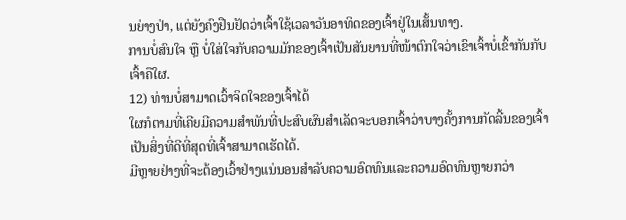ນຍ່າງປ່າ, ແຕ່ຍັງຄົງຢືນຢັດວ່າເຈົ້າໃຊ້ເວລາວັນອາທິດຂອງເຈົ້າຢູ່ໃນເສັ້ນທາງ.
ການບໍ່ສົນໃຈ ຫຼື ບໍ່ໃສ່ໃຈກັບຄວາມມັກຂອງເຈົ້າເປັນສັນຍານທີ່ໜ້າຕົກໃຈວ່າເຂົາເຈົ້າບໍ່ເຂົ້າກັນກັບເຈົ້າຄືໃຜ.
12) ທ່ານບໍ່ສາມາດເວົ້າຈິດໃຈຂອງເຈົ້າໄດ້
ໃຜກໍຕາມທີ່ເຄີຍມີຄວາມສໍາພັນທີ່ປະສົບຜົນສໍາເລັດຈະບອກເຈົ້າວ່າບາງຄັ້ງການກັດລີ້ນຂອງເຈົ້າເປັນສິ່ງທີ່ດີທີ່ສຸດທີ່ເຈົ້າສາມາດເຮັດໄດ້.
ມີຫຼາຍຢ່າງທີ່ຈະຕ້ອງເວົ້າຢ່າງແນ່ນອນສຳລັບຄວາມອົດທົນແລະຄວາມອົດທົນຫຼາຍກວ່າ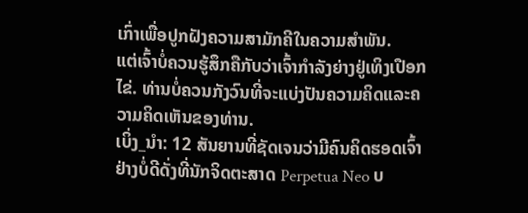ເກົ່າເພື່ອປູກຝັງຄວາມສາມັກຄີໃນຄວາມສຳພັນ.
ແຕ່ເຈົ້າບໍ່ຄວນຮູ້ສຶກຄືກັບວ່າເຈົ້າກຳລັງຍ່າງຢູ່ເທິງເປືອກໄຂ່. ທ່ານບໍ່ຄວນກັງວົນທີ່ຈະແບ່ງປັນຄວາມຄິດແລະຄວາມຄິດເຫັນຂອງທ່ານ.
ເບິ່ງ_ນຳ: 12 ສັນຍານທີ່ຊັດເຈນວ່າມີຄົນຄິດຮອດເຈົ້າຢ່າງບໍ່ດີດັ່ງທີ່ນັກຈິດຕະສາດ Perpetua Neo ບ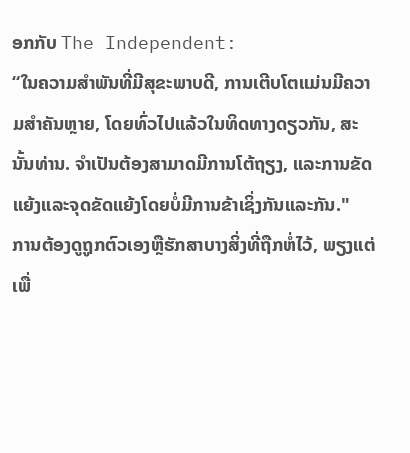ອກກັບ The Independent:
“ໃນຄວາມສຳພັນທີ່ມີສຸຂະພາບດີ, ການເຕີບໂຕແມ່ນມີຄວາມສຳຄັນຫຼາຍ, ໂດຍທົ່ວໄປແລ້ວໃນທິດທາງດຽວກັນ, ສະນັ້ນທ່ານ. ຈໍາເປັນຕ້ອງສາມາດມີການໂຕ້ຖຽງ, ແລະການຂັດແຍ້ງແລະຈຸດຂັດແຍ້ງໂດຍບໍ່ມີການຂ້າເຊິ່ງກັນແລະກັນ."
ການຕ້ອງດູຖູກຕົວເອງຫຼືຮັກສາບາງສິ່ງທີ່ຖືກຫໍ່ໄວ້, ພຽງແຕ່ເພື່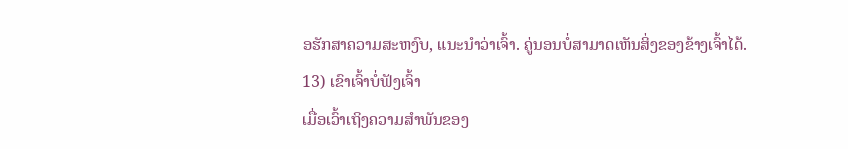ອຮັກສາຄວາມສະຫງົບ, ແນະນໍາວ່າເຈົ້າ. ຄູ່ນອນບໍ່ສາມາດເຫັນສິ່ງຂອງຂ້າງເຈົ້າໄດ້.
13) ເຂົາເຈົ້າບໍ່ຟັງເຈົ້າ
ເມື່ອເວົ້າເຖິງຄວາມສຳພັນຂອງ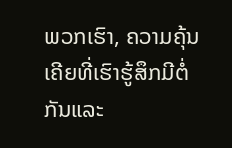ພວກເຮົາ, ຄວາມຄຸ້ນເຄີຍທີ່ເຮົາຮູ້ສຶກມີຕໍ່ກັນແລະ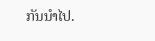ກັນນຳໄປ.